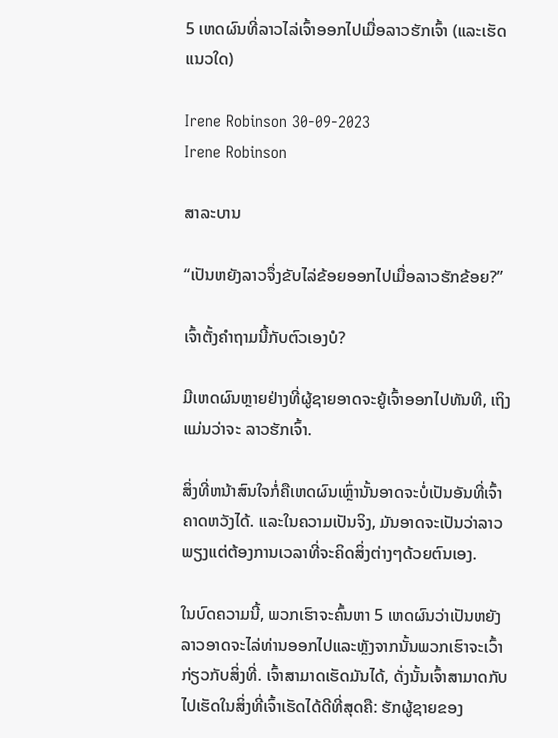5 ເຫດຜົນທີ່ລາວໄລ່ເຈົ້າອອກໄປເມື່ອລາວຮັກເຈົ້າ (ແລະເຮັດແນວໃດ)

Irene Robinson 30-09-2023
Irene Robinson

ສາລະບານ

“ເປັນຫຍັງລາວຈຶ່ງຂັບໄລ່ຂ້ອຍອອກໄປເມື່ອລາວຮັກຂ້ອຍ?”

ເຈົ້າຕັ້ງຄຳຖາມນີ້ກັບຕົວເອງບໍ?

ມີເຫດຜົນຫຼາຍຢ່າງທີ່ຜູ້ຊາຍອາດຈະຍູ້ເຈົ້າອອກໄປທັນທີ, ເຖິງແມ່ນວ່າຈະ ລາວຮັກເຈົ້າ.

ສິ່ງທີ່ຫນ້າສົນໃຈກໍ່ຄືເຫດຜົນເຫຼົ່ານັ້ນອາດຈະບໍ່ເປັນອັນທີ່ເຈົ້າຄາດຫວັງໄດ້. ແລະໃນຄວາມເປັນຈິງ, ມັນອາດຈະເປັນວ່າລາວພຽງແຕ່ຕ້ອງການເວລາທີ່ຈະຄິດສິ່ງຕ່າງໆດ້ວຍຕົນເອງ.

ໃນບົດຄວາມນີ້, ພວກເຮົາຈະຄົ້ນຫາ 5 ເຫດຜົນວ່າເປັນຫຍັງລາວອາດຈະໄລ່ທ່ານອອກໄປແລະຫຼັງຈາກນັ້ນພວກເຮົາຈະເວົ້າກ່ຽວກັບສິ່ງທີ່. ເຈົ້າສາມາດເຮັດມັນໄດ້, ດັ່ງນັ້ນເຈົ້າສາມາດກັບໄປເຮັດໃນສິ່ງທີ່ເຈົ້າເຮັດໄດ້ດີທີ່ສຸດຄື: ຮັກຜູ້ຊາຍຂອງ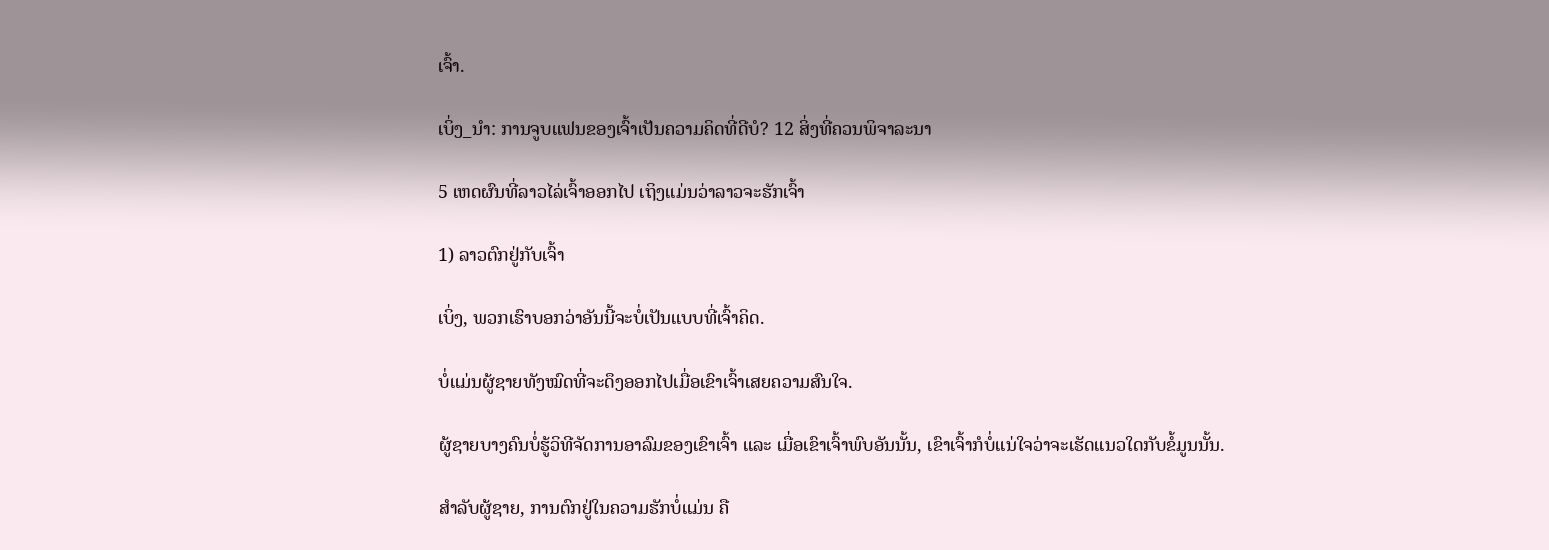ເຈົ້າ.

ເບິ່ງ_ນຳ: ການຈູບແຟນຂອງເຈົ້າເປັນຄວາມຄິດທີ່ດີບໍ? 12 ສິ່ງທີ່ຄວນພິຈາລະນາ

5 ເຫດຜົນທີ່ລາວໄລ່ເຈົ້າອອກໄປ ເຖິງແມ່ນວ່າລາວຈະຮັກເຈົ້າ

1) ລາວຕົກຢູ່ກັບເຈົ້າ

ເບິ່ງ, ພວກເຮົາບອກວ່າອັນນີ້ຈະບໍ່ເປັນແບບທີ່ເຈົ້າຄິດ.

ບໍ່ແມ່ນຜູ້ຊາຍທັງໝົດທີ່ຈະດຶງອອກໄປເມື່ອເຂົາເຈົ້າເສຍຄວາມສົນໃຈ.

ຜູ້ຊາຍບາງຄົນບໍ່ຮູ້ວິທີຈັດການອາລົມຂອງເຂົາເຈົ້າ ແລະ ເມື່ອເຂົາເຈົ້າພົບອັນນັ້ນ, ເຂົາເຈົ້າກໍບໍ່ແນ່ໃຈວ່າຈະເຮັດແນວໃດກັບຂໍ້ມູນນັ້ນ.

ສຳລັບຜູ້ຊາຍ, ການຕົກຢູ່ໃນຄວາມຮັກບໍ່ແມ່ນ ຄື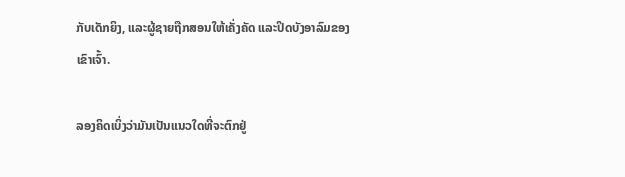ກັບເດັກຍິງ, ແລະຜູ້ຊາຍຖືກສອນໃຫ້ເຄັ່ງຄັດ ແລະປິດບັງອາລົມຂອງເຂົາເຈົ້າ.

ລອງຄິດເບິ່ງວ່າມັນເປັນແນວໃດທີ່ຈະຕົກຢູ່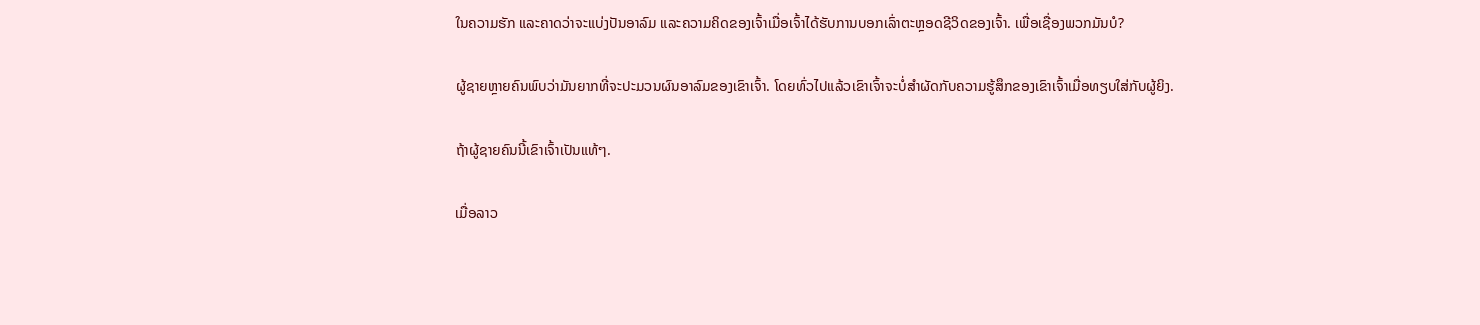ໃນຄວາມຮັກ ແລະຄາດວ່າຈະແບ່ງປັນອາລົມ ແລະຄວາມຄິດຂອງເຈົ້າເມື່ອເຈົ້າໄດ້ຮັບການບອກເລົ່າຕະຫຼອດຊີວິດຂອງເຈົ້າ. ເພື່ອເຊື່ອງພວກມັນບໍ?

ຜູ້ຊາຍຫຼາຍຄົນພົບວ່າມັນຍາກທີ່ຈະປະມວນຜົນອາລົມຂອງເຂົາເຈົ້າ. ໂດຍທົ່ວໄປແລ້ວເຂົາເຈົ້າຈະບໍ່ສໍາຜັດກັບຄວາມຮູ້ສຶກຂອງເຂົາເຈົ້າເມື່ອທຽບໃສ່ກັບຜູ້ຍິງ.

ຖ້າຜູ້ຊາຍຄົນນີ້ເຂົາເຈົ້າເປັນແທ້ໆ.

ເມື່ອລາວ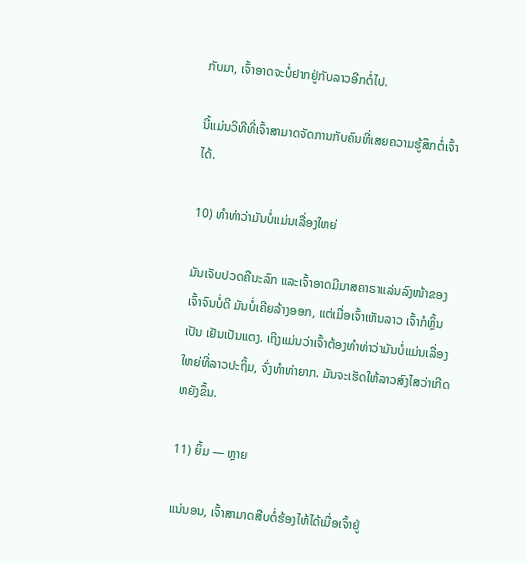ກັບມາ, ເຈົ້າອາດຈະບໍ່ຢາກຢູ່ກັບລາວອີກຕໍ່ໄປ.

ນີ້ແມ່ນວິທີທີ່ເຈົ້າສາມາດຈັດການກັບຄົນທີ່ເສຍຄວາມຮູ້ສຶກຕໍ່ເຈົ້າໄດ້.

10) ທຳທ່າວ່າມັນບໍ່ແມ່ນເລື່ອງໃຫຍ່

ມັນເຈັບປວດຄືນະລົກ ແລະເຈົ້າອາດມີມາສຄາຣາແລ່ນລົງໜ້າຂອງເຈົ້າຈົນບໍ່ດີ ມັນບໍ່ເຄີຍລ້າງອອກ, ແຕ່ເມື່ອເຈົ້າເຫັນລາວ ເຈົ້າກໍຫຼິ້ນເປັນ ເຢັນເປັນແຕງ. ເຖິງແມ່ນວ່າເຈົ້າຕ້ອງທຳທ່າວ່າມັນບໍ່ແມ່ນເລື່ອງໃຫຍ່ທີ່ລາວປະຖິ້ມ, ຈົ່ງທຳທ່າຍາກ. ມັນຈະເຮັດໃຫ້ລາວສົງໄສວ່າເກີດຫຍັງຂຶ້ນ.

11) ຍິ້ມ — ຫຼາຍ

ແນ່ນອນ, ເຈົ້າສາມາດສືບຕໍ່ຮ້ອງໄຫ້ໄດ້ເມື່ອເຈົ້າຢູ່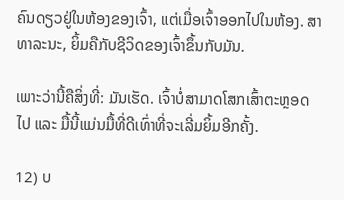ຄົນດຽວຢູ່ໃນຫ້ອງຂອງເຈົ້າ, ແຕ່ເມື່ອເຈົ້າອອກໄປໃນຫ້ອງ. ສາທາລະນະ, ຍິ້ມຄືກັບຊີວິດຂອງເຈົ້າຂຶ້ນກັບມັນ.

ເພາະວ່ານີ້ຄືສິ່ງທີ່: ມັນເຮັດ. ເຈົ້າບໍ່ສາມາດໂສກເສົ້າຕະຫຼອດໄປ ແລະ ມື້ນີ້ແມ່ນມື້ທີ່ດີເທົ່າທີ່ຈະເລີ່ມຍິ້ມອີກຄັ້ງ.

12) ບ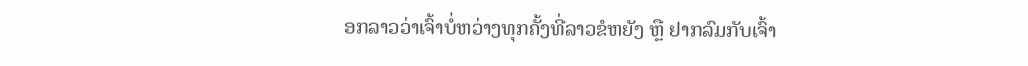ອກລາວວ່າເຈົ້າບໍ່ຫວ່າງທຸກຄັ້ງທີ່ລາວຂໍຫຍັງ ຫຼື ຢາກລົມກັບເຈົ້າ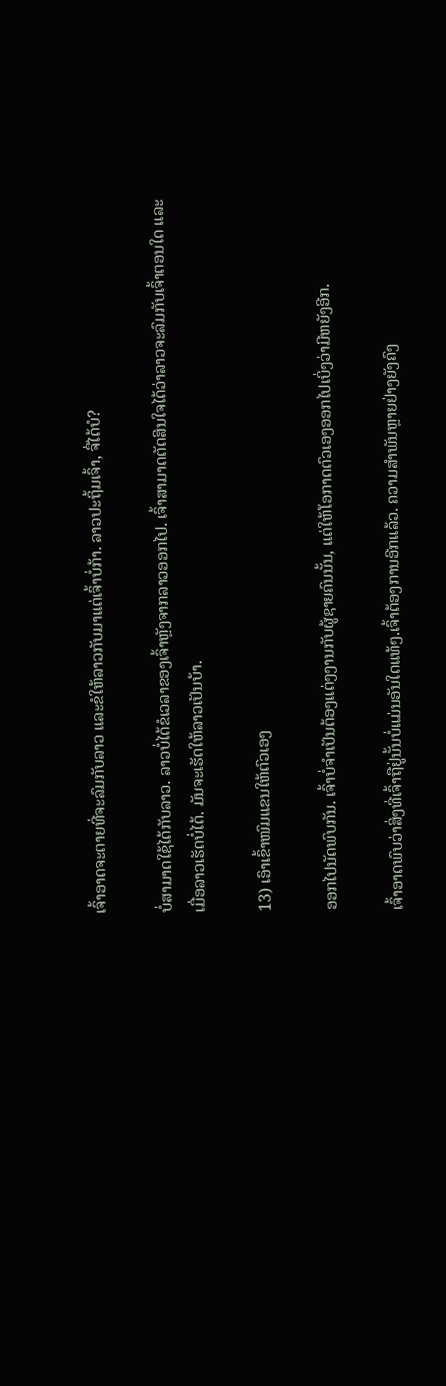ເຈົ້າອາດຈະຕາຍທີ່ຈະລົມກັບລາວ ແລະຂໍໃຫ້ລາວກັບມາແຕ່ເຈົ້າບໍ່ກ້າ. ລາວປະຖິ້ມເຈົ້າ, ຈື່ໄດ້ບໍ?

ບໍ່ສາມາດໃຊ້ໄດ້ກັບລາວ. ລາວບໍ່ໄດ້ຂໍເວລາຂອງເຈົ້າຫຼັງຈາກລາວອອກໄປ. ເຈົ້າສາມາດຕັດສິນໃຈໄດ້ວ່າລາວຈະລົມກັບເຈົ້າຕອນໃດ ແລະເມື່ອລາວເຮັດບໍ່ໄດ້. ມັນຈະເຮັດໃຫ້ລາວເປັນບ້າ.

13) ເອົາເຂົ້າໜົມແຂນໃຫ້ຕົວເອງ

ອອກໄປນັດພົບກັນ. ເຈົ້າບໍ່ຈຳເປັນຕ້ອງແຕ່ງງານກັບຜູ້ຊາຍຄົນນັ້ນ, ແຕ່ໃຫ້ໂອກາດຕົວເອງອອກໄປເບິ່ງວ່າມີຫຍັງອີກ.

ເຈົ້າອາດພົບວ່າສິ່ງທີ່ເຈົ້າຖືຢູ່ນັ້ນບໍ່ແມ່ນອັນໃດແທ້ໆ.ເຈົ້າຕ້ອງການອີກແລ້ວ. ຄວາມສຳພັນຫຼາຍຢ່າງຍັງຄົງ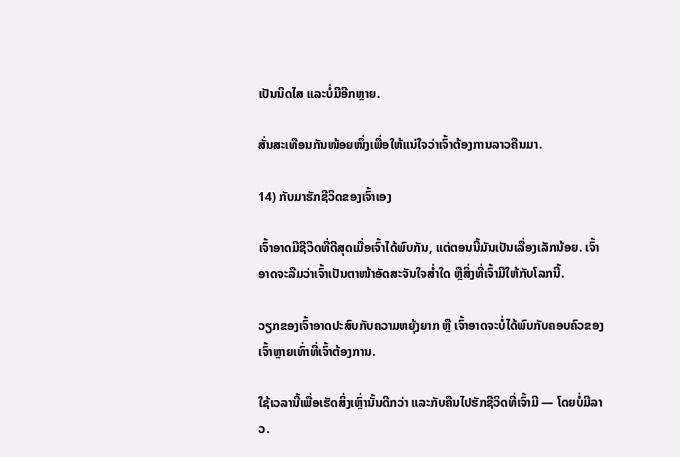ເປັນນິດໄສ ແລະບໍ່ມີອີກຫຼາຍ.

ສັ່ນສະເທືອນກັນໜ້ອຍໜຶ່ງເພື່ອໃຫ້ແນ່ໃຈວ່າເຈົ້າຕ້ອງການລາວຄືນມາ.

14) ກັບມາຮັກຊີວິດຂອງເຈົ້າເອງ

ເຈົ້າອາດມີຊີວິດທີ່ດີສຸດເມື່ອເຈົ້າໄດ້ພົບກັນ, ແຕ່ຕອນນີ້ມັນເປັນເລື່ອງເລັກນ້ອຍ. ເຈົ້າອາດຈະລືມວ່າເຈົ້າເປັນຕາໜ້າອັດສະຈັນໃຈສໍ່າໃດ ຫຼືສິ່ງທີ່ເຈົ້າມີໃຫ້ກັບໂລກນີ້.

ວຽກຂອງເຈົ້າອາດປະສົບກັບຄວາມຫຍຸ້ງຍາກ ຫຼື ເຈົ້າອາດຈະບໍ່ໄດ້ພົບກັບຄອບຄົວຂອງເຈົ້າຫຼາຍເທົ່າທີ່ເຈົ້າຕ້ອງການ.

ໃຊ້ເວລານີ້ເພື່ອເຮັດສິ່ງເຫຼົ່ານັ້ນດີກວ່າ ແລະກັບຄືນໄປຮັກຊີວິດທີ່ເຈົ້າມີ — ໂດຍບໍ່ມີລາວ.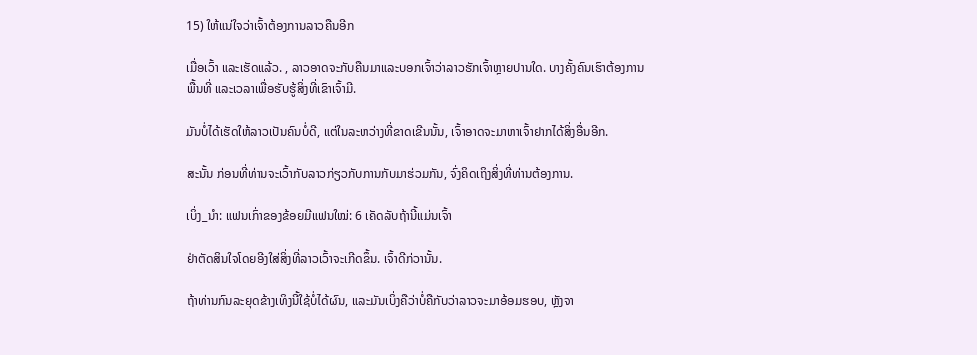15) ໃຫ້ແນ່ໃຈວ່າເຈົ້າຕ້ອງການລາວຄືນອີກ

ເມື່ອເວົ້າ ແລະເຮັດແລ້ວ. , ລາວອາດຈະກັບຄືນມາແລະບອກເຈົ້າວ່າລາວຮັກເຈົ້າຫຼາຍປານໃດ. ບາງຄັ້ງຄົນເຮົາຕ້ອງການພື້ນທີ່ ແລະເວລາເພື່ອຮັບຮູ້ສິ່ງທີ່ເຂົາເຈົ້າມີ.

ມັນບໍ່ໄດ້ເຮັດໃຫ້ລາວເປັນຄົນບໍ່ດີ, ແຕ່ໃນລະຫວ່າງທີ່ຂາດເຂີນນັ້ນ, ເຈົ້າອາດຈະມາຫາເຈົ້າຢາກໄດ້ສິ່ງອື່ນອີກ.

ສະນັ້ນ ກ່ອນທີ່ທ່ານຈະເວົ້າກັບລາວກ່ຽວກັບການກັບມາຮ່ວມກັນ, ຈົ່ງຄິດເຖິງສິ່ງທີ່ທ່ານຕ້ອງການ.

ເບິ່ງ_ນຳ: ແຟນເກົ່າຂອງຂ້ອຍມີແຟນໃໝ່: 6 ເຄັດລັບຖ້ານີ້ແມ່ນເຈົ້າ

ຢ່າຕັດສິນໃຈໂດຍອີງໃສ່ສິ່ງທີ່ລາວເວົ້າຈະເກີດຂຶ້ນ. ເຈົ້າດີກ່ວານັ້ນ.

ຖ້າທ່ານກົນລະຍຸດຂ້າງເທິງນີ້ໃຊ້ບໍ່ໄດ້ຜົນ, ແລະມັນເບິ່ງຄືວ່າບໍ່ຄືກັບວ່າລາວຈະມາອ້ອມຮອບ, ຫຼັງຈາ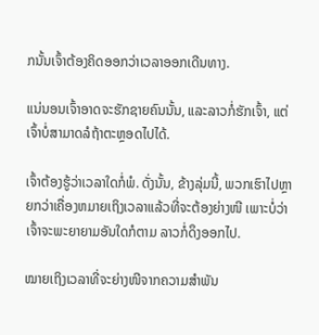ກນັ້ນເຈົ້າຕ້ອງຄິດອອກວ່າເວລາອອກເດີນທາງ.

ແນ່ນອນເຈົ້າອາດຈະຮັກຊາຍຄົນນັ້ນ, ແລະລາວກໍ່ຮັກເຈົ້າ, ແຕ່ເຈົ້າບໍ່ສາມາດລໍຖ້າຕະຫຼອດໄປໄດ້.

ເຈົ້າຕ້ອງຮູ້ວ່າເວລາໃດກໍ່ພໍ. ດັ່ງນັ້ນ, ຂ້າງລຸ່ມນີ້, ພວກເຮົາໄປຫຼາຍກວ່າເຄື່ອງຫມາຍເຖິງເວລາແລ້ວທີ່ຈະຕ້ອງຍ່າງໜີ ເພາະບໍ່ວ່າເຈົ້າຈະພະຍາຍາມອັນໃດກໍຕາມ ລາວກໍ່ດຶງອອກໄປ.

ໝາຍເຖິງເວລາທີ່ຈະຍ່າງໜີຈາກຄວາມສຳພັນ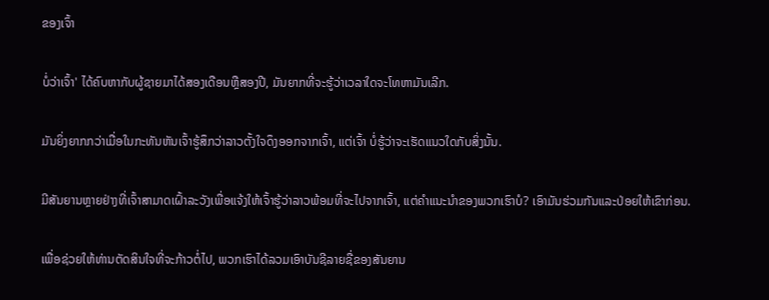ຂອງເຈົ້າ

ບໍ່ວ່າເຈົ້າ' ໄດ້ຄົບຫາກັບຜູ້ຊາຍມາໄດ້ສອງເດືອນຫຼືສອງປີ, ມັນຍາກທີ່ຈະຮູ້ວ່າເວລາໃດຈະໂທຫາມັນເລີກ.

ມັນຍິ່ງຍາກກວ່າເມື່ອໃນກະທັນຫັນເຈົ້າຮູ້ສຶກວ່າລາວຕັ້ງໃຈດຶງອອກຈາກເຈົ້າ, ແຕ່ເຈົ້າ ບໍ່ຮູ້ວ່າຈະເຮັດແນວໃດກັບສິ່ງນັ້ນ.

ມີສັນຍານຫຼາຍຢ່າງທີ່ເຈົ້າສາມາດເຝົ້າລະວັງເພື່ອແຈ້ງໃຫ້ເຈົ້າຮູ້ວ່າລາວພ້ອມທີ່ຈະໄປຈາກເຈົ້າ, ແຕ່ຄໍາແນະນໍາຂອງພວກເຮົາບໍ? ເອົາມັນຮ່ວມກັນແລະປ່ອຍໃຫ້ເຂົາກ່ອນ.

ເພື່ອຊ່ວຍໃຫ້ທ່ານຕັດສິນໃຈທີ່ຈະກ້າວຕໍ່ໄປ, ພວກເຮົາໄດ້ລວມເອົາບັນຊີລາຍຊື່ຂອງສັນຍານ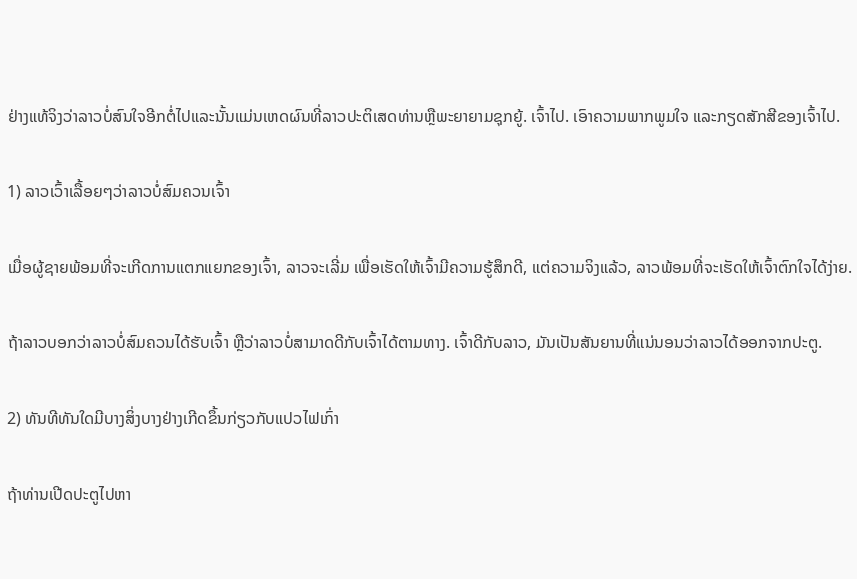ຢ່າງແທ້ຈິງວ່າລາວບໍ່ສົນໃຈອີກຕໍ່ໄປແລະນັ້ນແມ່ນເຫດຜົນທີ່ລາວປະຕິເສດທ່ານຫຼືພະຍາຍາມຊຸກຍູ້. ເຈົ້າໄປ. ເອົາຄວາມພາກພູມໃຈ ແລະກຽດສັກສີຂອງເຈົ້າໄປ.

1) ລາວເວົ້າເລື້ອຍໆວ່າລາວບໍ່ສົມຄວນເຈົ້າ

ເມື່ອຜູ້ຊາຍພ້ອມທີ່ຈະເກີດການແຕກແຍກຂອງເຈົ້າ, ລາວຈະເລີ່ມ ເພື່ອເຮັດໃຫ້ເຈົ້າມີຄວາມຮູ້ສຶກດີ, ແຕ່ຄວາມຈິງແລ້ວ, ລາວພ້ອມທີ່ຈະເຮັດໃຫ້ເຈົ້າຕົກໃຈໄດ້ງ່າຍ.

ຖ້າລາວບອກວ່າລາວບໍ່ສົມຄວນໄດ້ຮັບເຈົ້າ ຫຼືວ່າລາວບໍ່ສາມາດດີກັບເຈົ້າໄດ້ຕາມທາງ. ເຈົ້າດີກັບລາວ, ມັນເປັນສັນຍານທີ່ແນ່ນອນວ່າລາວໄດ້ອອກຈາກປະຕູ.

2) ທັນທີທັນໃດມີບາງສິ່ງບາງຢ່າງເກີດຂຶ້ນກ່ຽວກັບແປວໄຟເກົ່າ

ຖ້າທ່ານເປີດປະຕູໄປຫາ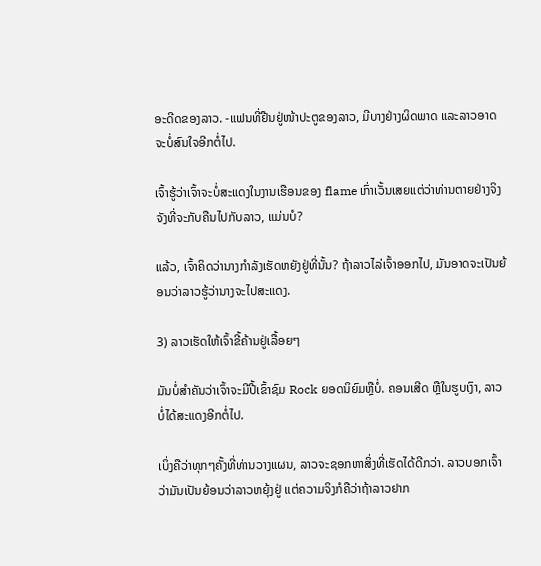ອະດີດຂອງລາວ. -ແຟນທີ່ຢືນຢູ່ໜ້າປະຕູຂອງລາວ, ມີບາງຢ່າງຜິດພາດ ແລະລາວອາດຈະບໍ່ສົນໃຈອີກຕໍ່ໄປ.

ເຈົ້າຮູ້ວ່າເຈົ້າຈະບໍ່ສະແດງໃນງານເຮືອນຂອງ flame ເກົ່າເວັ້ນເສຍແຕ່ວ່າທ່ານຕາຍຢ່າງຈິງຈັງທີ່ຈະກັບຄືນໄປກັບລາວ, ແມ່ນບໍ?

ແລ້ວ, ເຈົ້າຄິດວ່ານາງກໍາລັງເຮັດຫຍັງຢູ່ທີ່ນັ້ນ? ຖ້າລາວໄລ່ເຈົ້າອອກໄປ, ມັນອາດຈະເປັນຍ້ອນວ່າລາວຮູ້ວ່ານາງຈະໄປສະແດງ.

3) ລາວເຮັດໃຫ້ເຈົ້າຂີ້ຄ້ານຢູ່ເລື້ອຍໆ

ມັນບໍ່ສຳຄັນວ່າເຈົ້າຈະມີປີ້ເຂົ້າຊົມ Rock ຍອດນິຍົມຫຼືບໍ່. ຄອນເສີດ ຫຼືໃນຮູບເງົາ, ລາວບໍ່ໄດ້ສະແດງອີກຕໍ່ໄປ.

ເບິ່ງຄືວ່າທຸກໆຄັ້ງທີ່ທ່ານວາງແຜນ, ລາວຈະຊອກຫາສິ່ງທີ່ເຮັດໄດ້ດີກວ່າ. ລາວບອກເຈົ້າວ່າມັນເປັນຍ້ອນວ່າລາວຫຍຸ້ງຢູ່ ແຕ່ຄວາມຈິງກໍຄືວ່າຖ້າລາວຢາກ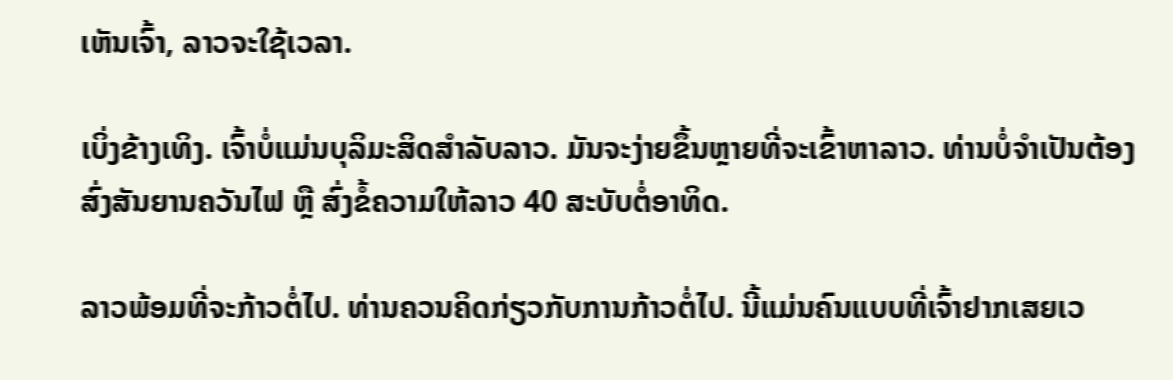ເຫັນເຈົ້າ, ລາວຈະໃຊ້ເວລາ.

ເບິ່ງຂ້າງເທິງ. ເຈົ້າບໍ່ແມ່ນບຸລິມະສິດສຳລັບລາວ. ມັນຈະງ່າຍຂຶ້ນຫຼາຍທີ່ຈະເຂົ້າຫາລາວ. ທ່ານບໍ່ຈຳເປັນຕ້ອງສົ່ງສັນຍານຄວັນໄຟ ຫຼື ສົ່ງຂໍ້ຄວາມໃຫ້ລາວ 40 ສະບັບຕໍ່ອາທິດ.

ລາວພ້ອມທີ່ຈະກ້າວຕໍ່ໄປ. ທ່ານຄວນຄິດກ່ຽວກັບການກ້າວຕໍ່ໄປ. ນີ້ແມ່ນຄົນແບບທີ່ເຈົ້າຢາກເສຍເວ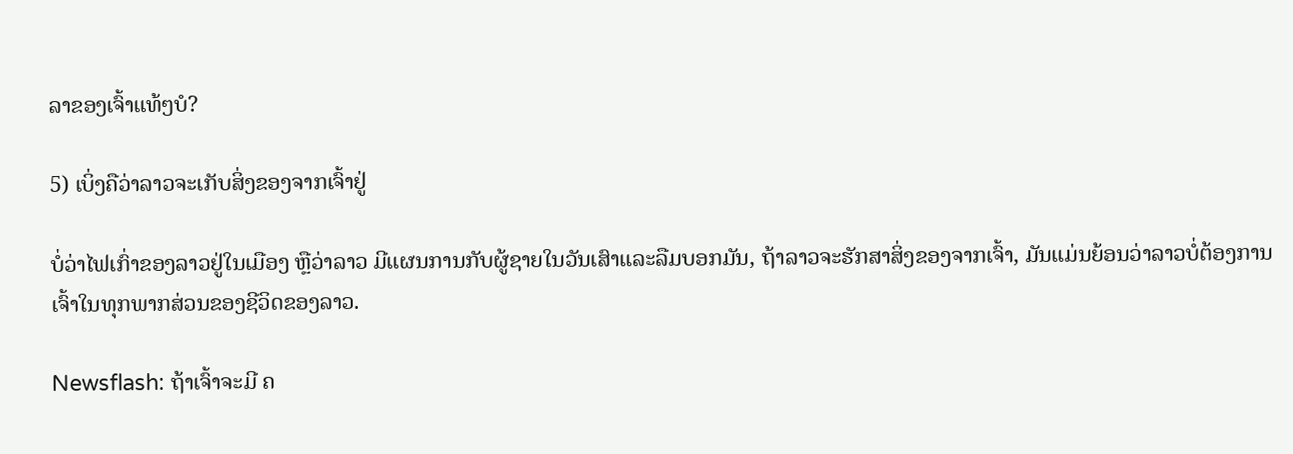ລາຂອງເຈົ້າແທ້ໆບໍ?

5) ເບິ່ງຄືວ່າລາວຈະເກັບສິ່ງຂອງຈາກເຈົ້າຢູ່

ບໍ່ວ່າໄຟເກົ່າຂອງລາວຢູ່ໃນເມືອງ ຫຼືວ່າລາວ ມີແຜນການກັບຜູ້ຊາຍໃນວັນເສົາແລະລືມບອກມັນ, ຖ້າລາວຈະຮັກສາສິ່ງຂອງຈາກເຈົ້າ, ມັນແມ່ນຍ້ອນວ່າລາວບໍ່ຕ້ອງການເຈົ້າໃນທຸກພາກສ່ວນຂອງຊີວິດຂອງລາວ.

Newsflash: ຖ້າເຈົ້າຈະມີ ຄ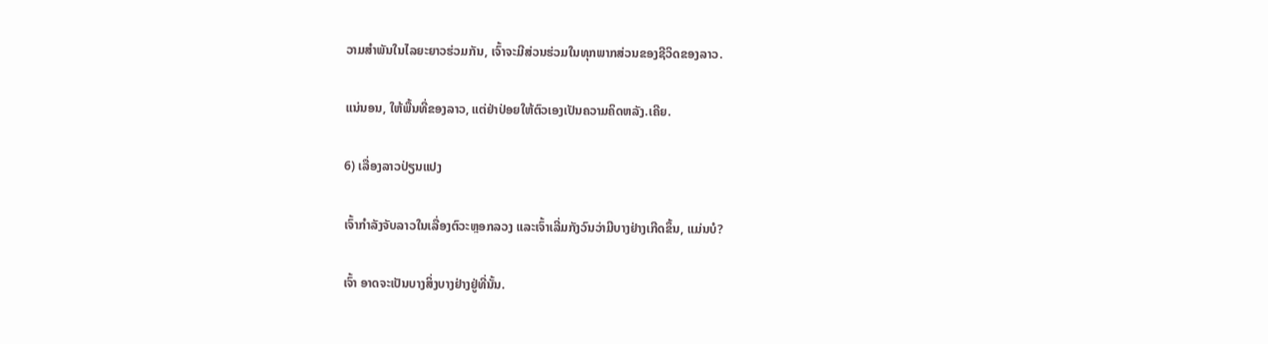ວາມສໍາພັນໃນໄລຍະຍາວຮ່ວມກັນ, ເຈົ້າຈະມີສ່ວນຮ່ວມໃນທຸກພາກສ່ວນຂອງຊີວິດຂອງລາວ.

ແນ່ນອນ, ໃຫ້ພື້ນທີ່ຂອງລາວ, ແຕ່ຢ່າປ່ອຍໃຫ້ຕົວເອງເປັນຄວາມຄິດຫລັງ.ເຄີຍ.

6) ເລື່ອງລາວປ່ຽນແປງ

ເຈົ້າກຳລັງຈັບລາວໃນເລື່ອງຕົວະຫຼອກລວງ ແລະເຈົ້າເລີ່ມກັງວົນວ່າມີບາງຢ່າງເກີດຂຶ້ນ, ແມ່ນບໍ?

ເຈົ້າ ອາດຈະເປັນບາງສິ່ງບາງຢ່າງຢູ່ທີ່ນັ້ນ.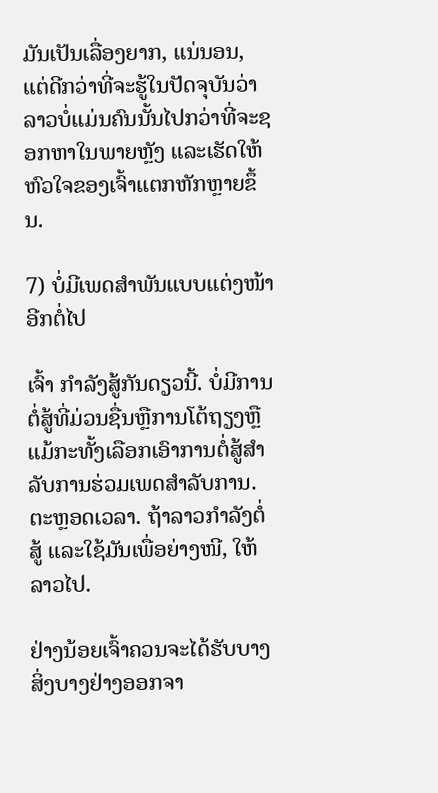ມັນເປັນເລື່ອງຍາກ, ແນ່ນອນ, ແຕ່ດີກວ່າທີ່ຈະຮູ້ໃນປັດຈຸບັນວ່າລາວບໍ່ແມ່ນຄົນນັ້ນໄປກວ່າທີ່ຈະຊອກຫາໃນພາຍຫຼັງ ແລະເຮັດໃຫ້ຫົວໃຈຂອງເຈົ້າແຕກຫັກຫຼາຍຂຶ້ນ.

7) ບໍ່ມີເພດສໍາພັນແບບແຕ່ງໜ້າອີກຕໍ່ໄປ

ເຈົ້າ ກໍາລັງສູ້ກັນດຽວນີ້. ບໍ່ມີການຕໍ່ສູ້ທີ່ມ່ວນຊື່ນຫຼືການໂຕ້ຖຽງຫຼືແມ້ກະທັ້ງເລືອກເອົາການຕໍ່ສູ້ສໍາລັບການຮ່ວມເພດສໍາລັບການ. ຕະຫຼອດເວລາ. ຖ້າລາວກຳລັງຕໍ່ສູ້ ແລະໃຊ້ມັນເພື່ອຍ່າງໜີ, ໃຫ້ລາວໄປ.

ຢ່າງນ້ອຍເຈົ້າຄວນຈະໄດ້ຮັບບາງສິ່ງບາງຢ່າງອອກຈາ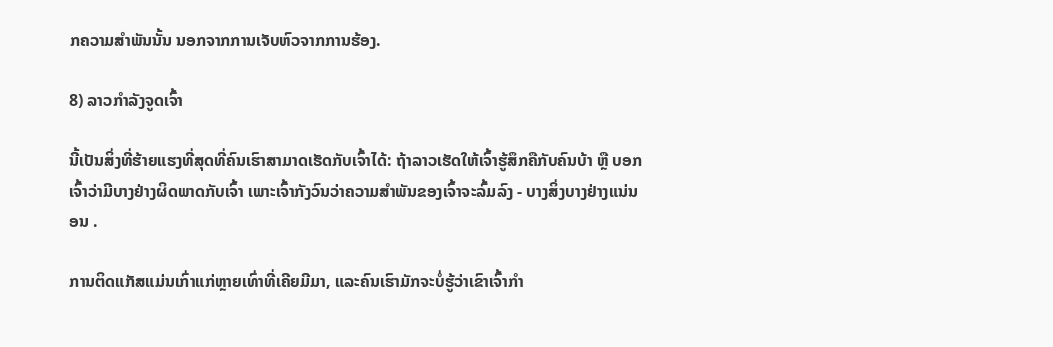ກຄວາມສຳພັນນັ້ນ ນອກຈາກການເຈັບຫົວຈາກການຮ້ອງ.

8) ລາວກຳລັງຈູດເຈົ້າ

ນີ້ເປັນສິ່ງທີ່ຮ້າຍແຮງທີ່ສຸດທີ່ຄົນເຮົາສາມາດເຮັດກັບເຈົ້າໄດ້: ຖ້າລາວເຮັດໃຫ້ເຈົ້າຮູ້ສຶກຄືກັບຄົນບ້າ ຫຼື ບອກເຈົ້າວ່າມີບາງຢ່າງຜິດພາດກັບເຈົ້າ ເພາະເຈົ້າກັງວົນວ່າຄວາມສຳພັນຂອງເຈົ້າຈະລົ້ມລົງ - ບາງສິ່ງບາງຢ່າງແນ່ນອນ .

ການຕິດແກັສແມ່ນເກົ່າແກ່ຫຼາຍເທົ່າທີ່ເຄີຍມີມາ, ແລະຄົນເຮົາມັກຈະບໍ່ຮູ້ວ່າເຂົາເຈົ້າກຳ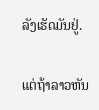ລັງເຮັດມັນຢູ່.

ແຕ່ຖ້າລາວຫັນ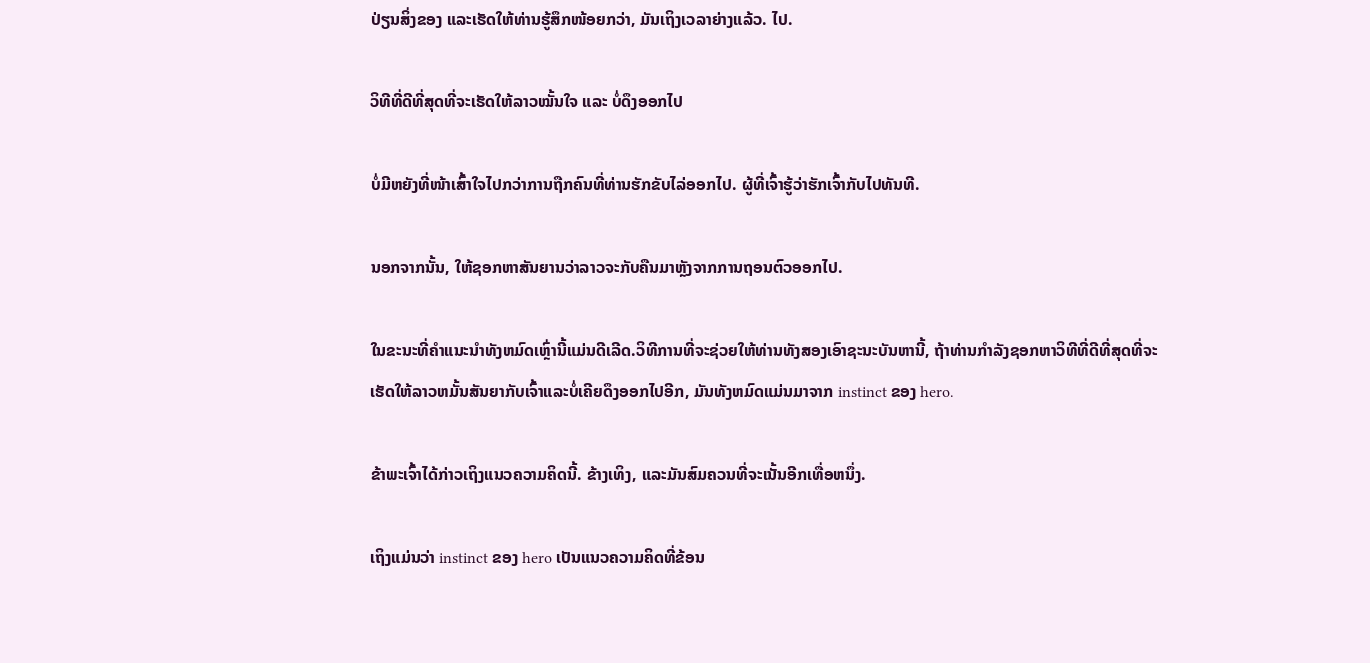ປ່ຽນສິ່ງຂອງ ແລະເຮັດໃຫ້ທ່ານຮູ້ສຶກໜ້ອຍກວ່າ, ມັນເຖິງເວລາຍ່າງແລ້ວ. ໄປ.

ວິທີທີ່ດີທີ່ສຸດທີ່ຈະເຮັດໃຫ້ລາວໝັ້ນໃຈ ແລະ ບໍ່ດຶງອອກໄປ

ບໍ່ມີຫຍັງທີ່ໜ້າເສົ້າໃຈໄປກວ່າການຖືກຄົນທີ່ທ່ານຮັກຂັບໄລ່ອອກໄປ. ຜູ້ທີ່ເຈົ້າຮູ້ວ່າຮັກເຈົ້າກັບໄປທັນທີ.

ນອກຈາກນັ້ນ, ໃຫ້ຊອກຫາສັນຍານວ່າລາວຈະກັບຄືນມາຫຼັງຈາກການຖອນຕົວອອກໄປ.

ໃນຂະນະທີ່ຄໍາແນະນໍາທັງຫມົດເຫຼົ່ານີ້ແມ່ນດີເລີດ.ວິທີການທີ່ຈະຊ່ວຍໃຫ້ທ່ານທັງສອງເອົາຊະນະບັນຫານີ້, ຖ້າທ່ານກໍາລັງຊອກຫາວິທີທີ່ດີທີ່ສຸດທີ່ຈະເຮັດໃຫ້ລາວຫມັ້ນສັນຍາກັບເຈົ້າແລະບໍ່ເຄີຍດຶງອອກໄປອີກ, ມັນທັງຫມົດແມ່ນມາຈາກ instinct ຂອງ hero.

ຂ້າພະເຈົ້າໄດ້ກ່າວເຖິງແນວຄວາມຄິດນີ້. ຂ້າງເທິງ, ແລະມັນສົມຄວນທີ່ຈະເນັ້ນອີກເທື່ອຫນຶ່ງ.

ເຖິງແມ່ນວ່າ instinct ຂອງ hero ເປັນແນວຄວາມຄິດທີ່ຂ້ອນ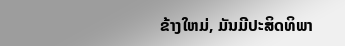ຂ້າງໃຫມ່, ມັນມີປະສິດທິພາ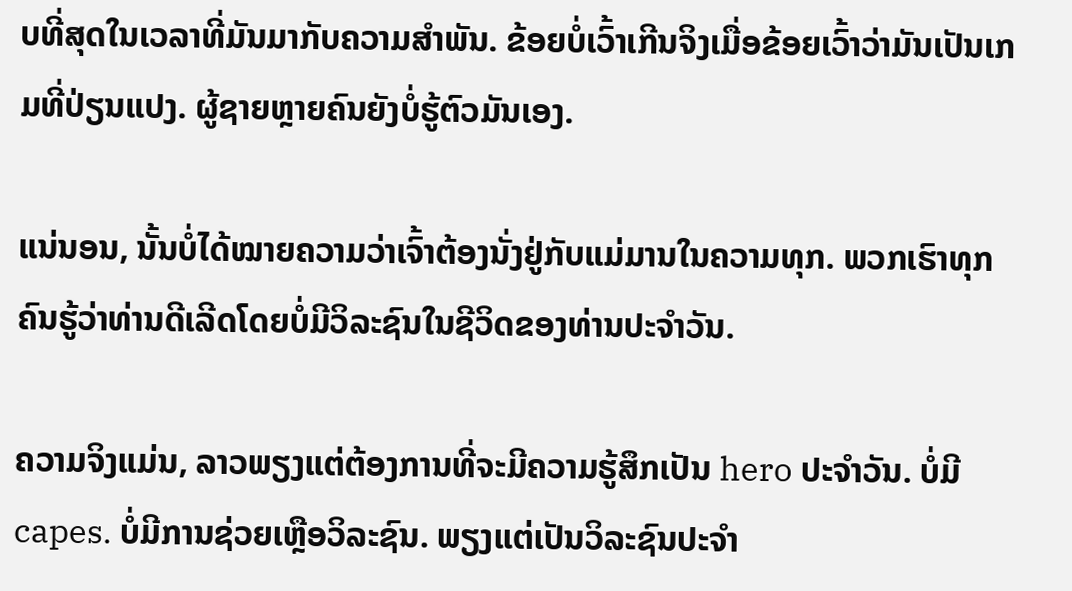ບທີ່ສຸດໃນເວລາທີ່ມັນມາກັບຄວາມສໍາພັນ. ຂ້ອຍບໍ່ເວົ້າເກີນຈິງເມື່ອຂ້ອຍເວົ້າວ່າມັນເປັນເກມທີ່ປ່ຽນແປງ. ຜູ້ຊາຍຫຼາຍຄົນຍັງບໍ່ຮູ້ຕົວມັນເອງ.

ແນ່ນອນ, ນັ້ນບໍ່ໄດ້ໝາຍຄວາມວ່າເຈົ້າຕ້ອງນັ່ງຢູ່ກັບແມ່ມານໃນຄວາມທຸກ. ພວກເຮົາທຸກຄົນຮູ້ວ່າທ່ານດີເລີດໂດຍບໍ່ມີວິລະຊົນໃນຊີວິດຂອງທ່ານປະຈໍາວັນ.

ຄວາມຈິງແມ່ນ, ລາວພຽງແຕ່ຕ້ອງການທີ່ຈະມີຄວາມຮູ້ສຶກເປັນ hero ປະຈໍາວັນ. ບໍ່ມີ capes. ບໍ່ມີການຊ່ວຍເຫຼືອວິລະຊົນ. ພຽງແຕ່ເປັນວິລະຊົນປະຈຳ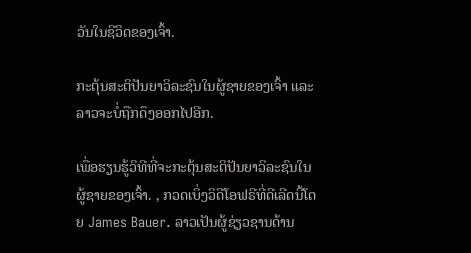ວັນໃນຊີວິດຂອງເຈົ້າ.

ກະຕຸ້ນສະຕິປັນຍາວິລະຊົນໃນຜູ້ຊາຍຂອງເຈົ້າ ແລະລາວຈະບໍ່ຖືກດຶງອອກໄປອີກ.

ເພື່ອຮຽນຮູ້ວິທີທີ່ຈະກະຕຸ້ນສະຕິປັນຍາວິລະຊົນໃນຜູ້ຊາຍຂອງເຈົ້າ. , ກວດເບິ່ງວິດີໂອຟຣີທີ່ດີເລີດນີ້ໂດຍ James Bauer. ລາວເປັນຜູ້ຊ່ຽວຊານດ້ານ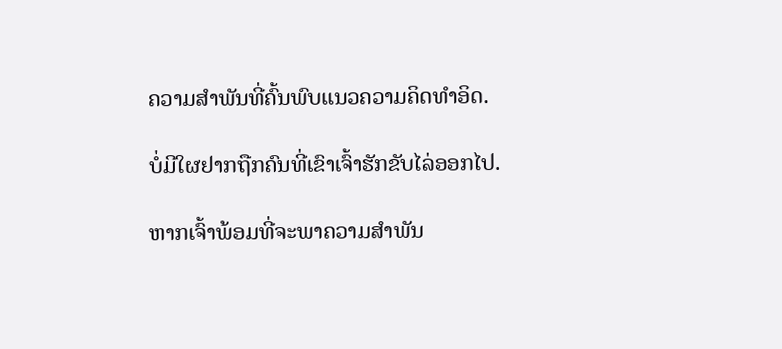ຄວາມສຳພັນທີ່ຄົ້ນພົບແນວຄວາມຄິດທໍາອິດ.

ບໍ່ມີໃຜຢາກຖືກຄົນທີ່ເຂົາເຈົ້າຮັກຂັບໄລ່ອອກໄປ.

ຫາກເຈົ້າພ້ອມທີ່ຈະພາຄວາມສຳພັນ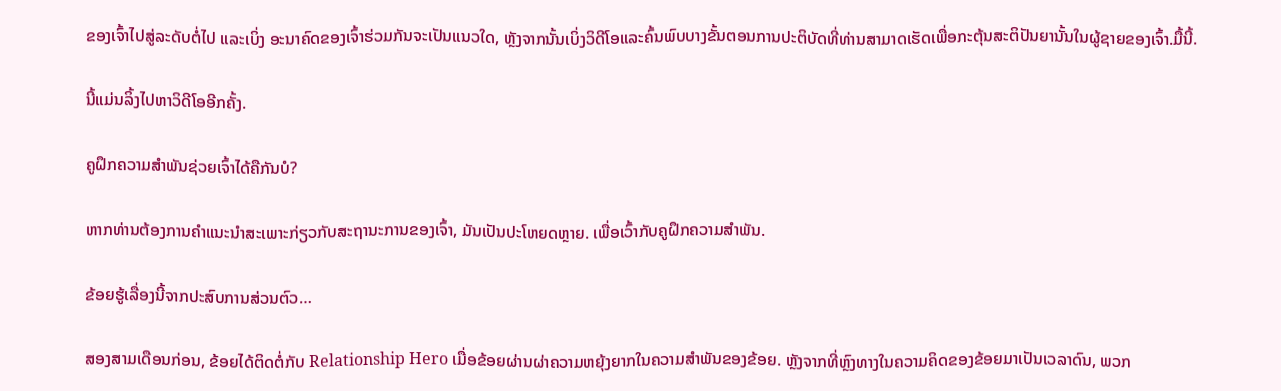ຂອງເຈົ້າໄປສູ່ລະດັບຕໍ່ໄປ ແລະເບິ່ງ ອະນາຄົດຂອງເຈົ້າຮ່ວມກັນຈະເປັນແນວໃດ, ຫຼັງຈາກນັ້ນເບິ່ງວິດີໂອແລະຄົ້ນພົບບາງຂັ້ນຕອນການປະຕິບັດທີ່ທ່ານສາມາດເຮັດເພື່ອກະຕຸ້ນສະຕິປັນຍານັ້ນໃນຜູ້ຊາຍຂອງເຈົ້າ.ມື້ນີ້.

ນີ້ແມ່ນລິ້ງໄປຫາວິດີໂອອີກຄັ້ງ.

ຄູຝຶກຄວາມສຳພັນຊ່ວຍເຈົ້າໄດ້ຄືກັນບໍ?

ຫາກທ່ານຕ້ອງການຄຳແນະນຳສະເພາະກ່ຽວກັບສະຖານະການຂອງເຈົ້າ, ມັນເປັນປະໂຫຍດຫຼາຍ. ເພື່ອເວົ້າກັບຄູຝຶກຄວາມສຳພັນ.

ຂ້ອຍຮູ້ເລື່ອງນີ້ຈາກປະສົບການສ່ວນຕົວ…

ສອງສາມເດືອນກ່ອນ, ຂ້ອຍໄດ້ຕິດຕໍ່ກັບ Relationship Hero ເມື່ອຂ້ອຍຜ່ານຜ່າຄວາມຫຍຸ້ງຍາກໃນຄວາມສຳພັນຂອງຂ້ອຍ. ຫຼັງຈາກທີ່ຫຼົງທາງໃນຄວາມຄິດຂອງຂ້ອຍມາເປັນເວລາດົນ, ພວກ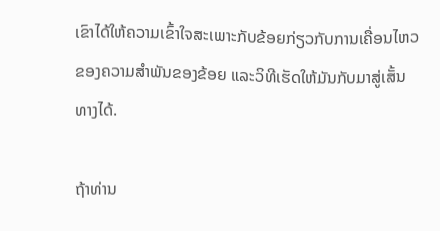ເຂົາໄດ້ໃຫ້ຄວາມເຂົ້າໃຈສະເພາະກັບຂ້ອຍກ່ຽວກັບການເຄື່ອນໄຫວຂອງຄວາມສຳພັນຂອງຂ້ອຍ ແລະວິທີເຮັດໃຫ້ມັນກັບມາສູ່ເສັ້ນທາງໄດ້.

ຖ້າທ່ານ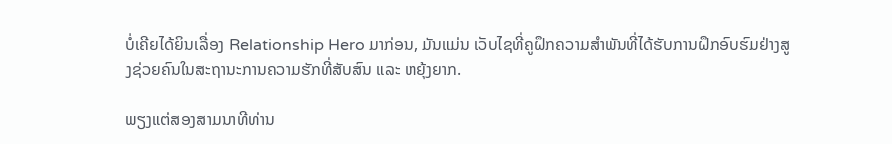ບໍ່ເຄີຍໄດ້ຍິນເລື່ອງ Relationship Hero ມາກ່ອນ, ມັນແມ່ນ ເວັບໄຊທີ່ຄູຝຶກຄວາມສຳພັນທີ່ໄດ້ຮັບການຝຶກອົບຮົມຢ່າງສູງຊ່ວຍຄົນໃນສະຖານະການຄວາມຮັກທີ່ສັບສົນ ແລະ ຫຍຸ້ງຍາກ.

ພຽງແຕ່ສອງສາມນາທີທ່ານ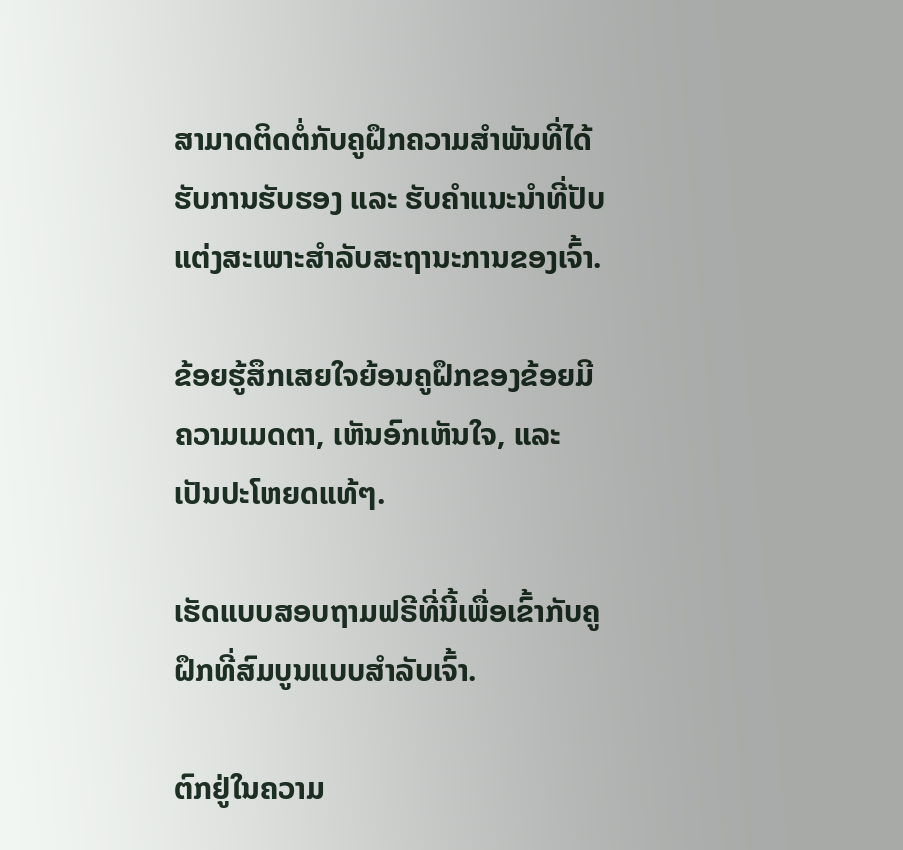ສາມາດຕິດຕໍ່ກັບຄູຝຶກຄວາມສຳພັນທີ່ໄດ້ຮັບການຮັບຮອງ ແລະ ຮັບຄຳແນະນຳທີ່ປັບແຕ່ງສະເພາະສຳລັບສະຖານະການຂອງເຈົ້າ.

ຂ້ອຍຮູ້ສຶກເສຍໃຈຍ້ອນຄູຝຶກຂອງຂ້ອຍມີຄວາມເມດຕາ, ເຫັນອົກເຫັນໃຈ, ແລະເປັນປະໂຫຍດແທ້ໆ.

ເຮັດແບບສອບຖາມຟຣີທີ່ນີ້ເພື່ອເຂົ້າກັບຄູຝຶກທີ່ສົມບູນແບບສຳລັບເຈົ້າ.

ຕົກຢູ່ໃນຄວາມ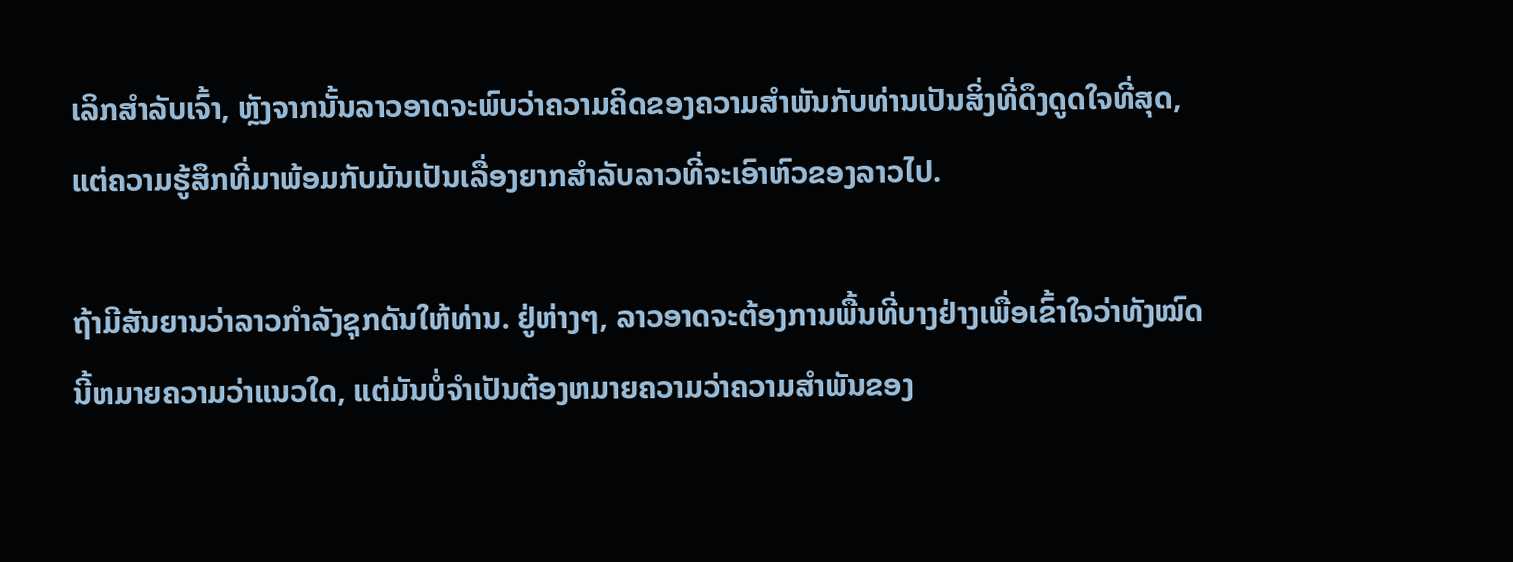ເລິກສໍາລັບເຈົ້າ, ຫຼັງຈາກນັ້ນລາວອາດຈະພົບວ່າຄວາມຄິດຂອງຄວາມສໍາພັນກັບທ່ານເປັນສິ່ງທີ່ດຶງດູດໃຈທີ່ສຸດ, ແຕ່ຄວາມຮູ້ສຶກທີ່ມາພ້ອມກັບມັນເປັນເລື່ອງຍາກສໍາລັບລາວທີ່ຈະເອົາຫົວຂອງລາວໄປ.

ຖ້າມີສັນຍານວ່າລາວກໍາລັງຊຸກດັນໃຫ້ທ່ານ. ຢູ່ຫ່າງໆ, ລາວອາດຈະຕ້ອງການພື້ນທີ່ບາງຢ່າງເພື່ອເຂົ້າໃຈວ່າທັງໝົດນີ້ຫມາຍຄວາມວ່າແນວໃດ, ແຕ່ມັນບໍ່ຈໍາເປັນຕ້ອງຫມາຍຄວາມວ່າຄວາມສຳພັນຂອງ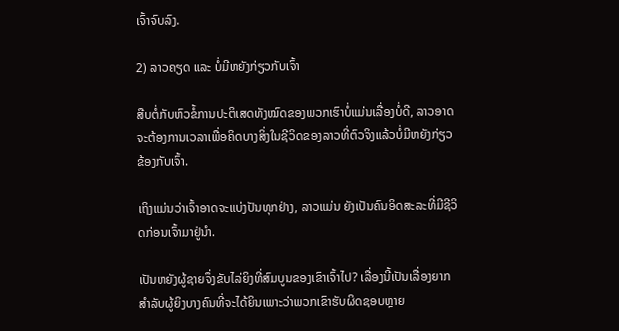ເຈົ້າຈົບລົງ.

2) ລາວຄຽດ ແລະ ບໍ່ມີຫຍັງກ່ຽວກັບເຈົ້າ

ສືບຕໍ່ກັບຫົວຂໍ້ການປະຕິເສດທັງໝົດຂອງພວກເຮົາບໍ່ແມ່ນເລື່ອງບໍ່ດີ, ລາວອາດຈະຕ້ອງການເວລາເພື່ອຄິດບາງສິ່ງໃນຊີວິດຂອງລາວທີ່ຕົວຈິງແລ້ວບໍ່ມີຫຍັງກ່ຽວຂ້ອງກັບເຈົ້າ.

ເຖິງແມ່ນວ່າເຈົ້າອາດຈະແບ່ງປັນທຸກຢ່າງ, ລາວແມ່ນ ຍັງເປັນຄົນອິດສະລະທີ່ມີຊີວິດກ່ອນເຈົ້າມາຢູ່ນຳ.

ເປັນຫຍັງຜູ້ຊາຍຈຶ່ງຂັບໄລ່ຍິງທີ່ສົມບູນຂອງເຂົາເຈົ້າໄປ? ເລື່ອງນີ້ເປັນເລື່ອງຍາກສຳລັບຜູ້ຍິງບາງຄົນທີ່ຈະໄດ້ຍິນເພາະວ່າພວກເຂົາຮັບຜິດຊອບຫຼາຍ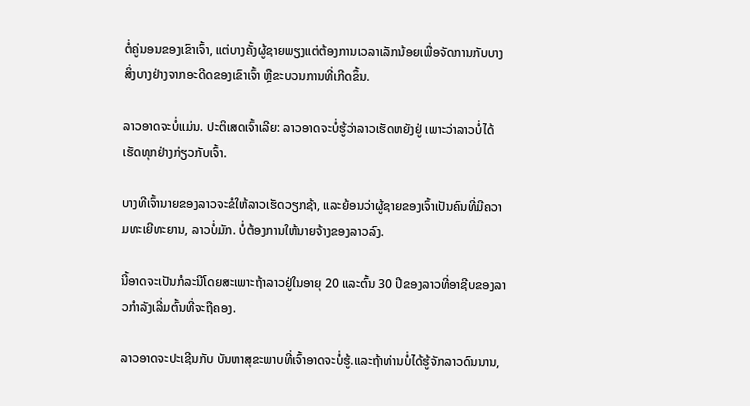ຕໍ່ຄູ່ນອນຂອງເຂົາເຈົ້າ, ແຕ່ບາງຄັ້ງຜູ້ຊາຍພຽງແຕ່ຕ້ອງການເວລາເລັກນ້ອຍເພື່ອຈັດການກັບບາງສິ່ງບາງຢ່າງຈາກອະດີດຂອງເຂົາເຈົ້າ ຫຼືຂະບວນການທີ່ເກີດຂຶ້ນ.

ລາວອາດຈະບໍ່ແມ່ນ. ປະຕິເສດເຈົ້າເລີຍ: ລາວອາດຈະບໍ່ຮູ້ວ່າລາວເຮັດຫຍັງຢູ່ ເພາະວ່າລາວບໍ່ໄດ້ເຮັດທຸກຢ່າງກ່ຽວກັບເຈົ້າ.

ບາງທີເຈົ້ານາຍຂອງລາວຈະຂໍໃຫ້ລາວເຮັດວຽກຊ້າ, ແລະຍ້ອນວ່າຜູ້ຊາຍຂອງເຈົ້າເປັນຄົນທີ່ມີຄວາມທະເຍີທະຍານ, ລາວບໍ່ມັກ. ບໍ່ຕ້ອງການໃຫ້ນາຍຈ້າງຂອງລາວລົງ.

ນີ້ອາດຈະເປັນກໍລະນີໂດຍສະເພາະຖ້າລາວຢູ່ໃນອາຍຸ 20 ແລະຕົ້ນ 30 ປີຂອງລາວທີ່ອາຊີບຂອງລາວກໍາລັງເລີ່ມຕົ້ນທີ່ຈະຖືຄອງ.

ລາວອາດຈະປະເຊີນກັບ ບັນຫາສຸຂະພາບທີ່ເຈົ້າອາດຈະບໍ່ຮູ້.ແລະຖ້າທ່ານບໍ່ໄດ້ຮູ້ຈັກລາວດົນນານ,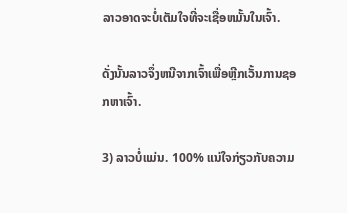ລາວອາດຈະບໍ່ເຕັມໃຈທີ່ຈະເຊື່ອຫມັ້ນໃນເຈົ້າ.

ດັ່ງນັ້ນລາວຈຶ່ງຫນີຈາກເຈົ້າເພື່ອຫຼີກເວັ້ນການຊອກຫາເຈົ້າ.

3) ລາວບໍ່ແມ່ນ. 100% ແນ່ໃຈກ່ຽວກັບຄວາມ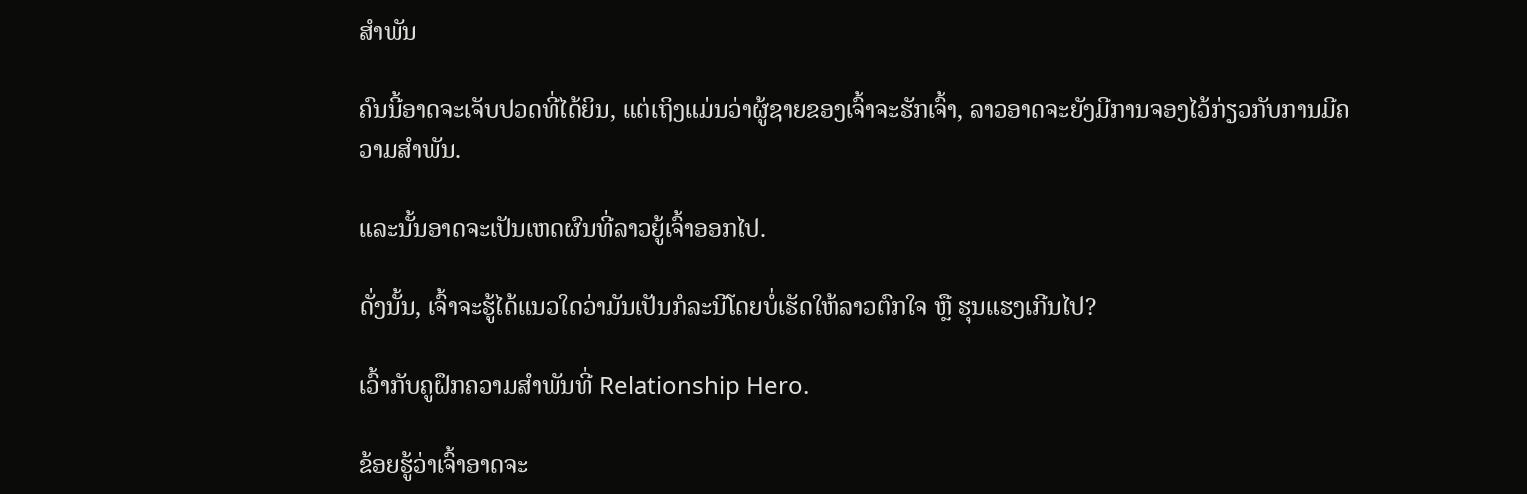ສຳພັນ

ຄົນນີ້ອາດຈະເຈັບປວດທີ່ໄດ້ຍິນ, ແຕ່ເຖິງແມ່ນວ່າຜູ້ຊາຍຂອງເຈົ້າຈະຮັກເຈົ້າ, ລາວອາດຈະຍັງມີການຈອງໄວ້ກ່ຽວກັບການມີຄວາມສໍາພັນ.

ແລະນັ້ນອາດຈະເປັນເຫດຜົນທີ່ລາວຍູ້ເຈົ້າອອກໄປ.

ດັ່ງນັ້ນ, ເຈົ້າຈະຮູ້ໄດ້ແນວໃດວ່າມັນເປັນກໍລະນີໂດຍບໍ່ເຮັດໃຫ້ລາວຕົກໃຈ ຫຼື ຮຸນແຮງເກີນໄປ?

ເວົ້າກັບຄູຝຶກຄວາມສຳພັນທີ່ Relationship Hero.

ຂ້ອຍຮູ້ວ່າເຈົ້າອາດຈະ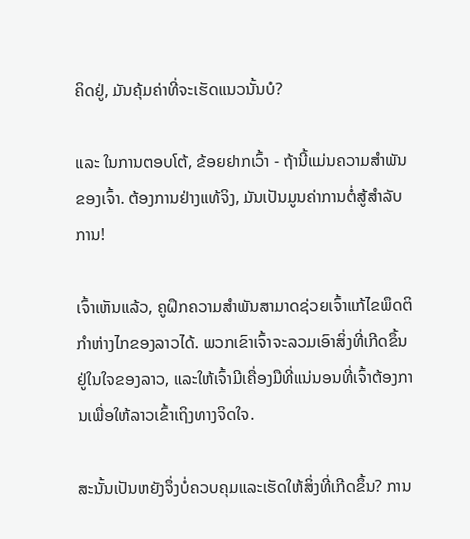ຄິດຢູ່, ມັນຄຸ້ມຄ່າທີ່ຈະເຮັດແນວນັ້ນບໍ?

ແລະ ໃນການຕອບໂຕ້, ຂ້ອຍຢາກເວົ້າ - ຖ້ານີ້ແມ່ນຄວາມສຳພັນຂອງເຈົ້າ. ຕ້ອງການຢ່າງແທ້ຈິງ, ມັນເປັນມູນຄ່າການຕໍ່ສູ້ສໍາລັບການ!

ເຈົ້າເຫັນແລ້ວ, ຄູຝຶກຄວາມສຳພັນສາມາດຊ່ວຍເຈົ້າແກ້ໄຂພຶດຕິກຳຫ່າງໄກຂອງລາວໄດ້. ພວກເຂົາເຈົ້າຈະລວມເອົາສິ່ງທີ່ເກີດຂຶ້ນຢູ່ໃນໃຈຂອງລາວ, ແລະໃຫ້ເຈົ້າມີເຄື່ອງມືທີ່ແນ່ນອນທີ່ເຈົ້າຕ້ອງການເພື່ອໃຫ້ລາວເຂົ້າເຖິງທາງຈິດໃຈ.

ສະນັ້ນເປັນຫຍັງຈຶ່ງບໍ່ຄວບຄຸມແລະເຮັດໃຫ້ສິ່ງທີ່ເກີດຂຶ້ນ? ການ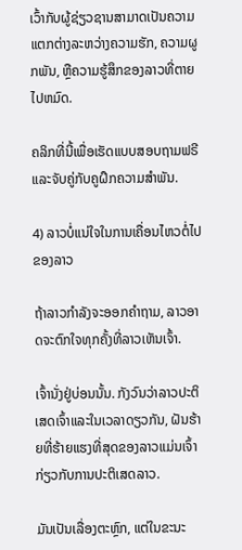ເວົ້າກັບຜູ້ຊ່ຽວຊານສາມາດເປັນຄວາມແຕກຕ່າງລະຫວ່າງຄວາມຮັກ, ຄວາມຜູກພັນ, ຫຼືຄວາມຮູ້ສຶກຂອງລາວທີ່ຕາຍໄປຫມົດ.

ຄລິກທີ່ນີ້ເພື່ອເຮັດແບບສອບຖາມຟຣີ ແລະຈັບຄູ່ກັບຄູຝຶກຄວາມສຳພັນ.

4) ລາວບໍ່ແນ່ໃຈໃນການເຄື່ອນໄຫວຕໍ່ໄປຂອງລາວ

ຖ້າລາວກຳລັງຈະອອກຄຳຖາມ, ລາວອາດຈະຕົກໃຈທຸກຄັ້ງທີ່ລາວເຫັນເຈົ້າ.

ເຈົ້ານັ່ງຢູ່ບ່ອນນັ້ນ. ກັງວົນວ່າລາວປະຕິເສດເຈົ້າແລະໃນເວລາດຽວກັນ, ຝັນຮ້າຍທີ່ຮ້າຍແຮງທີ່ສຸດຂອງລາວແມ່ນເຈົ້າກ່ຽວກັບການປະຕິເສດລາວ.

ມັນເປັນເລື່ອງຕະຫຼົກ, ແຕ່ໃນຂະນະ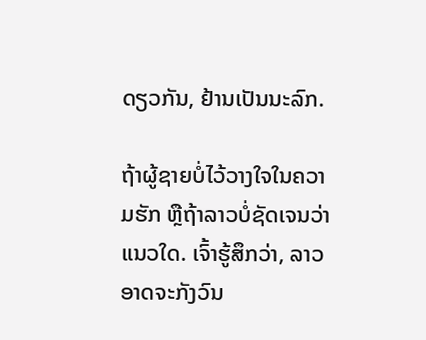ດຽວກັນ, ຢ້ານເປັນນະລົກ.

ຖ້າຜູ້ຊາຍບໍ່ໄວ້ວາງໃຈໃນຄວາມຮັກ ຫຼືຖ້າລາວບໍ່ຊັດເຈນວ່າແນວໃດ. ເຈົ້າຮູ້ສຶກວ່າ, ລາວອາດຈະກັງວົນ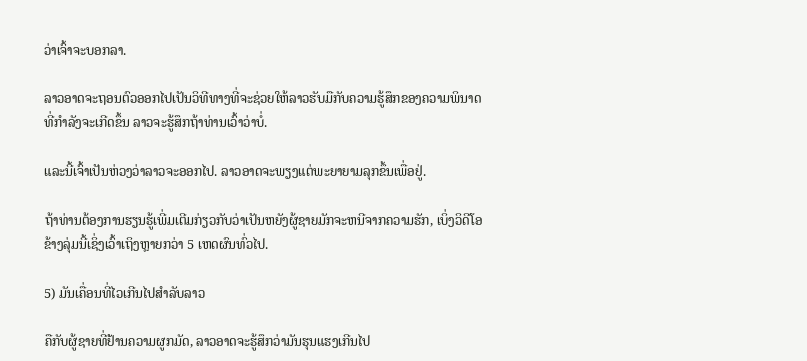ວ່າເຈົ້າຈະບອກລາ.

ລາວອາດຈະຖອນຕົວອອກໄປເປັນວິທີທາງທີ່ຈະຊ່ວຍໃຫ້ລາວຮັບມືກັບຄວາມຮູ້ສຶກຂອງຄວາມພິນາດທີ່ກໍາລັງຈະເກີດຂຶ້ນ ລາວຈະຮູ້ສຶກຖ້າທ່ານເວົ້າວ່າບໍ່.

ແລະນີ້ເຈົ້າເປັນຫ່ວງວ່າລາວຈະອອກໄປ. ລາວອາດຈະພຽງແຕ່ພະຍາຍາມລຸກຂຶ້ນເພື່ອຢູ່.

ຖ້າທ່ານຕ້ອງການຮຽນຮູ້ເພີ່ມເຕີມກ່ຽວກັບວ່າເປັນຫຍັງຜູ້ຊາຍມັກຈະຫນີຈາກຄວາມຮັກ, ເບິ່ງວິດີໂອຂ້າງລຸ່ມນີ້ເຊິ່ງເວົ້າເຖິງຫຼາຍກວ່າ 5 ເຫດຜົນທົ່ວໄປ.

5) ມັນເຄື່ອນທີ່ໄວເກີນໄປສຳລັບລາວ

ຄືກັບຜູ້ຊາຍທີ່ຢ້ານຄວາມຜູກມັດ, ລາວອາດຈະຮູ້ສຶກວ່າມັນຮຸນແຮງເກີນໄປ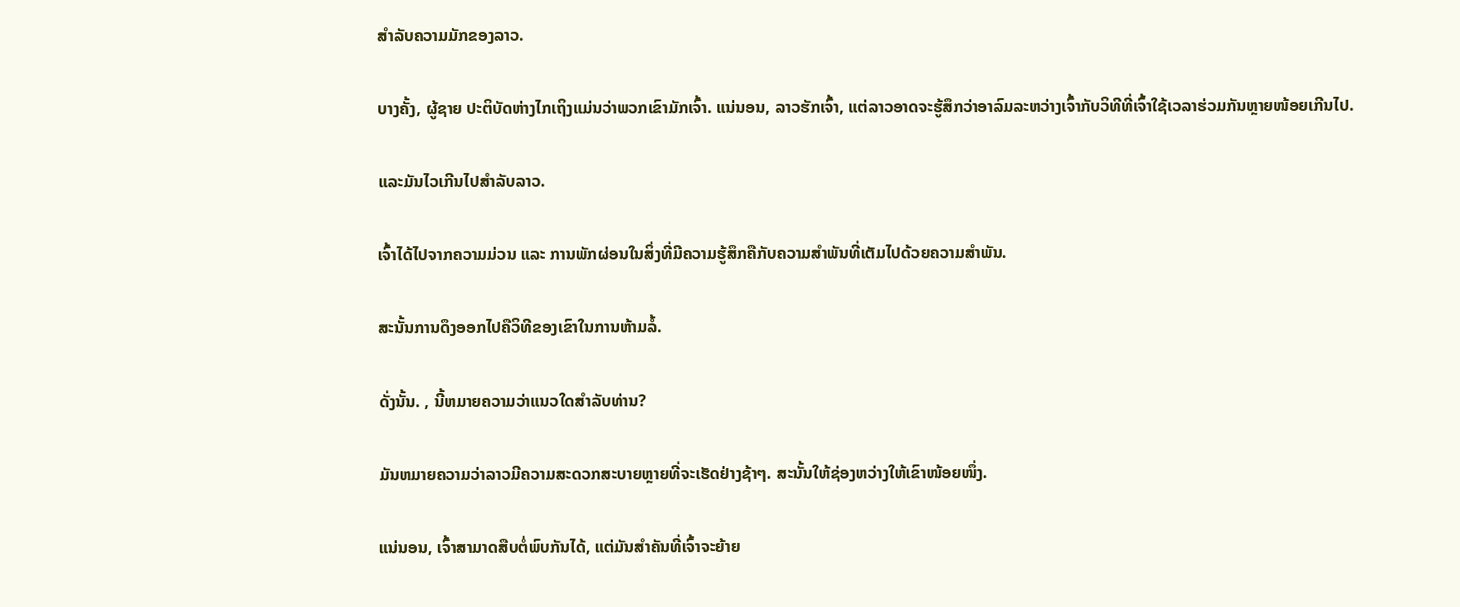ສຳລັບຄວາມມັກຂອງລາວ.

ບາງຄັ້ງ, ຜູ້ຊາຍ ປະຕິບັດຫ່າງໄກເຖິງແມ່ນວ່າພວກເຂົາມັກເຈົ້າ. ແນ່ນອນ, ລາວຮັກເຈົ້າ, ແຕ່ລາວອາດຈະຮູ້ສຶກວ່າອາລົມລະຫວ່າງເຈົ້າກັບວິທີທີ່ເຈົ້າໃຊ້ເວລາຮ່ວມກັນຫຼາຍໜ້ອຍເກີນໄປ.

ແລະມັນໄວເກີນໄປສຳລັບລາວ.

ເຈົ້າໄດ້ໄປຈາກຄວາມມ່ວນ ແລະ ການພັກຜ່ອນໃນສິ່ງທີ່ມີຄວາມຮູ້ສຶກຄືກັບຄວາມສຳພັນທີ່ເຕັມໄປດ້ວຍຄວາມສຳພັນ.

ສະນັ້ນການດຶງອອກໄປຄືວິທີຂອງເຂົາໃນການຫ້າມລໍ້.

ດັ່ງນັ້ນ. , ນີ້ຫມາຍຄວາມວ່າແນວໃດສໍາລັບທ່ານ?

ມັນຫມາຍຄວາມວ່າລາວມີຄວາມສະດວກສະບາຍຫຼາຍທີ່ຈະເຮັດຢ່າງຊ້າໆ. ສະນັ້ນໃຫ້ຊ່ອງຫວ່າງໃຫ້ເຂົາໜ້ອຍໜຶ່ງ.

ແນ່ນອນ, ເຈົ້າສາມາດສືບຕໍ່ພົບກັນໄດ້, ແຕ່ມັນສຳຄັນທີ່ເຈົ້າຈະຍ້າຍ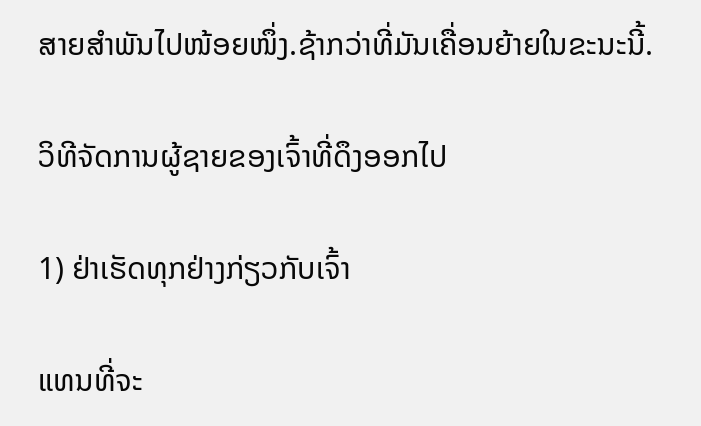ສາຍສຳພັນໄປໜ້ອຍໜຶ່ງ.ຊ້າກວ່າທີ່ມັນເຄື່ອນຍ້າຍໃນຂະນະນີ້.

ວິທີຈັດການຜູ້ຊາຍຂອງເຈົ້າທີ່ດຶງອອກໄປ

1) ຢ່າເຮັດທຸກຢ່າງກ່ຽວກັບເຈົ້າ

ແທນທີ່ຈະ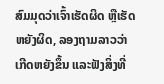ສົມມຸດວ່າເຈົ້າເຮັດຜິດ ຫຼືເຮັດຫຍັງຜິດ, ລອງຖາມລາວວ່າເກີດຫຍັງຂຶ້ນ ແລະຟັງສິ່ງທີ່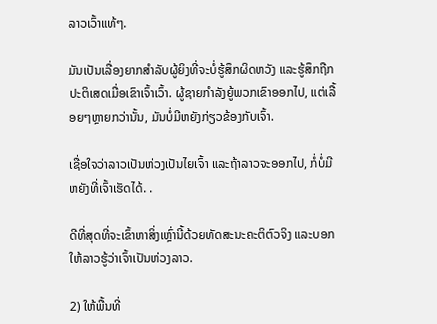ລາວເວົ້າແທ້ໆ.

ມັນເປັນເລື່ອງຍາກສຳລັບຜູ້ຍິງທີ່ຈະບໍ່ຮູ້ສຶກຜິດຫວັງ ແລະຮູ້ສຶກຖືກປະຕິເສດເມື່ອເຂົາເຈົ້າເວົ້າ. ຜູ້ຊາຍກໍາລັງຍູ້ພວກເຂົາອອກໄປ, ແຕ່ເລື້ອຍໆຫຼາຍກວ່ານັ້ນ, ມັນບໍ່ມີຫຍັງກ່ຽວຂ້ອງກັບເຈົ້າ.

ເຊື່ອໃຈວ່າລາວເປັນຫ່ວງເປັນໄຍເຈົ້າ ແລະຖ້າລາວຈະອອກໄປ, ກໍ່ບໍ່ມີຫຍັງທີ່ເຈົ້າເຮັດໄດ້. .

ດີທີ່ສຸດທີ່ຈະເຂົ້າຫາສິ່ງເຫຼົ່ານີ້ດ້ວຍທັດສະນະຄະຕິຕົວຈິງ ແລະບອກໃຫ້ລາວຮູ້ວ່າເຈົ້າເປັນຫ່ວງລາວ.

2) ໃຫ້ພື້ນທີ່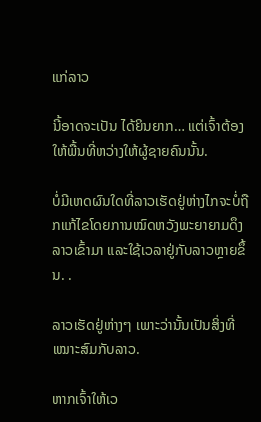ແກ່ລາວ

ນີ້ອາດຈະເປັນ ໄດ້ຍິນຍາກ… ແຕ່ເຈົ້າຕ້ອງໃຫ້ພື້ນທີ່ຫວ່າງໃຫ້ຜູ້ຊາຍຄົນນັ້ນ.

ບໍ່ມີເຫດຜົນໃດທີ່ລາວເຮັດຢູ່ຫ່າງໄກຈະບໍ່ຖືກແກ້ໄຂໂດຍການໝົດຫວັງພະຍາຍາມດຶງລາວເຂົ້າມາ ແລະໃຊ້ເວລາຢູ່ກັບລາວຫຼາຍຂຶ້ນ. .

ລາວເຮັດຢູ່ຫ່າງໆ ເພາະວ່ານັ້ນເປັນສິ່ງທີ່ເໝາະສົມກັບລາວ.

ຫາກເຈົ້າໃຫ້ເວ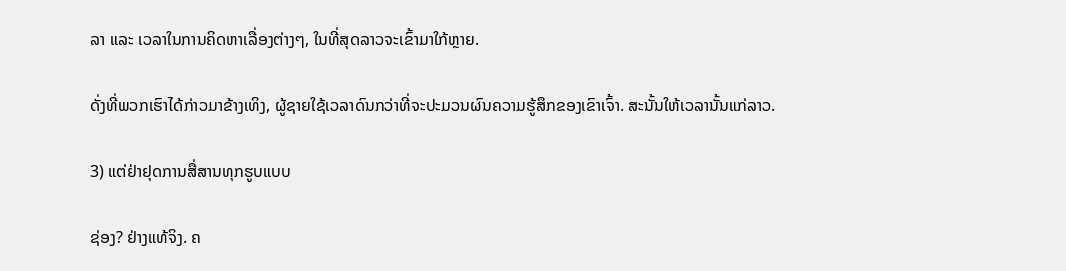ລາ ແລະ ເວລາໃນການຄິດຫາເລື່ອງຕ່າງໆ, ໃນທີ່ສຸດລາວຈະເຂົ້າມາໃກ້ຫຼາຍ.

ດັ່ງທີ່ພວກເຮົາໄດ້ກ່າວມາຂ້າງເທິງ, ຜູ້ຊາຍໃຊ້ເວລາດົນກວ່າທີ່ຈະປະມວນຜົນຄວາມຮູ້ສຶກຂອງເຂົາເຈົ້າ. ສະນັ້ນໃຫ້ເວລານັ້ນແກ່ລາວ.

3) ແຕ່ຢ່າຢຸດການສື່ສານທຸກຮູບແບບ

ຊ່ອງ? ຢ່າງແທ້ຈິງ. ຄ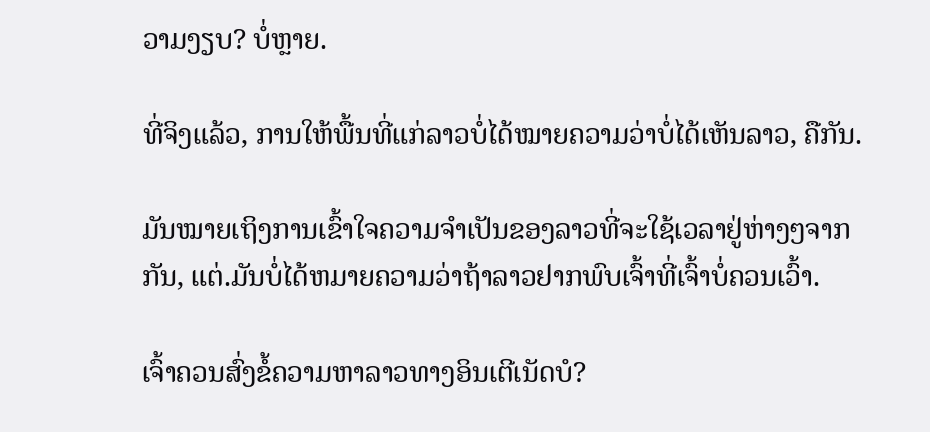ວາມງຽບ? ບໍ່ຫຼາຍ.

ທີ່ຈິງແລ້ວ, ການໃຫ້ພື້ນທີ່ແກ່ລາວບໍ່ໄດ້ໝາຍຄວາມວ່າບໍ່ໄດ້ເຫັນລາວ, ຄືກັນ.

ມັນໝາຍເຖິງການເຂົ້າໃຈຄວາມຈຳເປັນຂອງລາວທີ່ຈະໃຊ້ເວລາຢູ່ຫ່າງໆຈາກກັນ, ແຕ່.ມັນບໍ່ໄດ້ຫມາຍຄວາມວ່າຖ້າລາວຢາກພົບເຈົ້າທີ່ເຈົ້າບໍ່ຄວນເວົ້າ.

ເຈົ້າຄວນສົ່ງຂໍ້ຄວາມຫາລາວທາງອິນເຕີເນັດບໍ?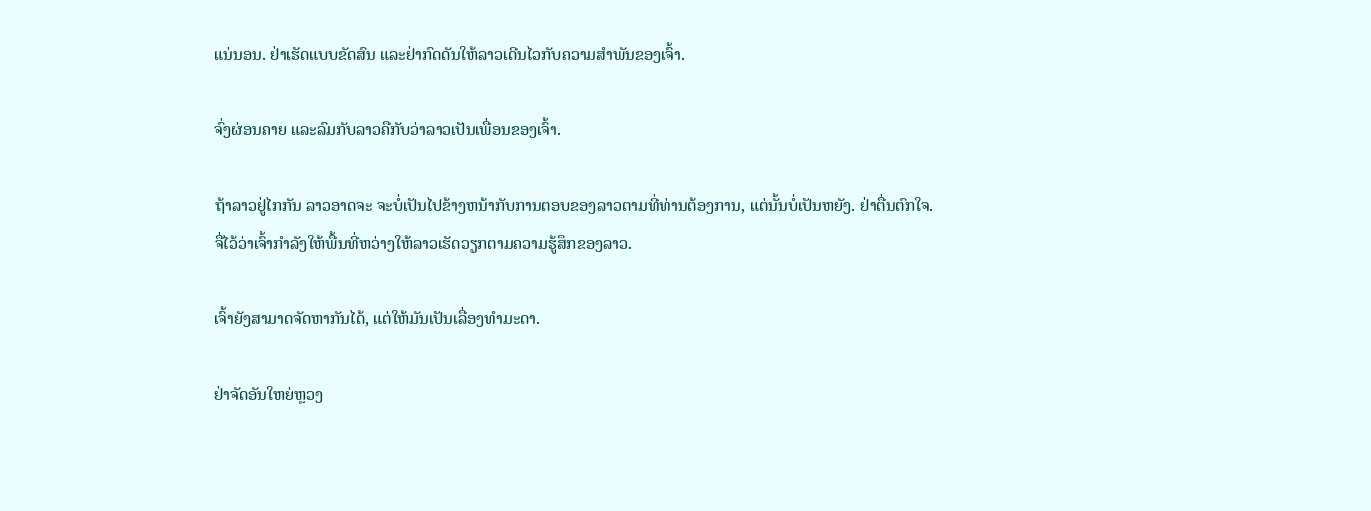ແນ່ນອນ. ຢ່າເຮັດແບບຂັດສົນ ແລະຢ່າກົດດັນໃຫ້ລາວເດີນໄວກັບຄວາມສຳພັນຂອງເຈົ້າ.

ຈົ່ງຜ່ອນຄາຍ ແລະລົມກັບລາວຄືກັບວ່າລາວເປັນເພື່ອນຂອງເຈົ້າ.

ຖ້າລາວຢູ່ໄກກັນ ລາວອາດຈະ ຈະບໍ່ເປັນໄປຂ້າງຫນ້າກັບການຕອບຂອງລາວຕາມທີ່ທ່ານຕ້ອງການ, ແຕ່ນັ້ນບໍ່ເປັນຫຍັງ. ຢ່າຕື່ນຕົກໃຈ. ຈື່ໄວ້ວ່າເຈົ້າກຳລັງໃຫ້ພື້ນທີ່ຫວ່າງໃຫ້ລາວເຮັດວຽກຕາມຄວາມຮູ້ສຶກຂອງລາວ.

ເຈົ້າຍັງສາມາດຈັດຫາກັນໄດ້, ແຕ່ໃຫ້ມັນເປັນເລື່ອງທຳມະດາ.

ຢ່າຈັດອັນໃຫຍ່ຫຼວງ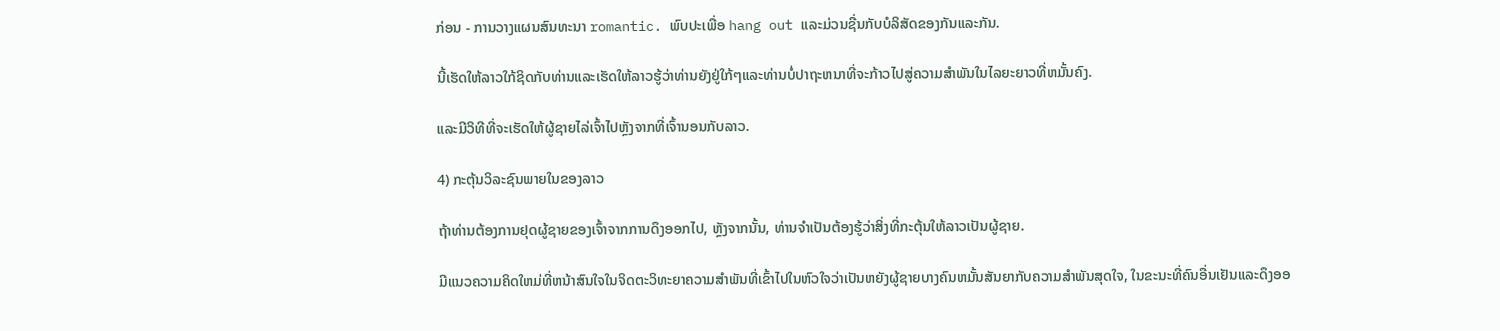ກ່ອນ - ການວາງແຜນສົນທະນາ romantic. ພົບປະເພື່ອ hang out ແລະມ່ວນຊື່ນກັບບໍລິສັດຂອງກັນແລະກັນ.

ນີ້ເຮັດໃຫ້ລາວໃກ້ຊິດກັບທ່ານແລະເຮັດໃຫ້ລາວຮູ້ວ່າທ່ານຍັງຢູ່ໃກ້ໆແລະທ່ານບໍ່ປາຖະຫນາທີ່ຈະກ້າວໄປສູ່ຄວາມສໍາພັນໃນໄລຍະຍາວທີ່ຫມັ້ນຄົງ.

ແລະມີວິທີທີ່ຈະເຮັດໃຫ້ຜູ້ຊາຍໄລ່ເຈົ້າໄປຫຼັງຈາກທີ່ເຈົ້ານອນກັບລາວ.

4) ກະຕຸ້ນວິລະຊົນພາຍໃນຂອງລາວ

ຖ້າທ່ານຕ້ອງການຢຸດຜູ້ຊາຍຂອງເຈົ້າຈາກການດຶງອອກໄປ, ຫຼັງຈາກນັ້ນ, ທ່ານຈໍາເປັນຕ້ອງຮູ້ວ່າສິ່ງທີ່ກະຕຸ້ນໃຫ້ລາວເປັນຜູ້ຊາຍ.

ມີແນວຄວາມຄິດໃຫມ່ທີ່ຫນ້າສົນໃຈໃນຈິດຕະວິທະຍາຄວາມສໍາພັນທີ່ເຂົ້າໄປໃນຫົວໃຈວ່າເປັນຫຍັງຜູ້ຊາຍບາງຄົນຫມັ້ນສັນຍາກັບຄວາມສໍາພັນສຸດໃຈ, ໃນຂະນະທີ່ຄົນອື່ນເຢັນແລະດຶງອອ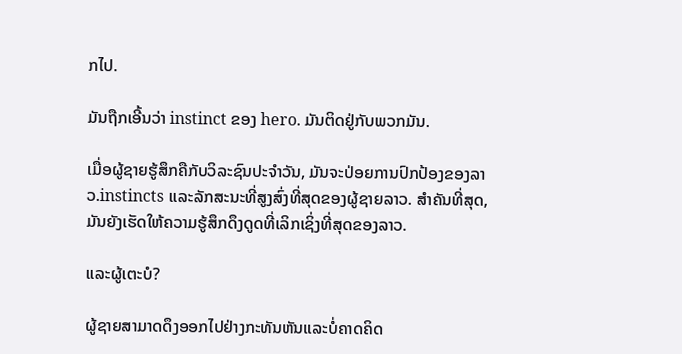ກໄປ.

ມັນຖືກເອີ້ນວ່າ instinct ຂອງ hero. ມັນຕິດຢູ່ກັບພວກມັນ.

ເມື່ອຜູ້ຊາຍຮູ້ສຶກຄືກັບວິລະຊົນປະຈຳວັນ, ມັນຈະປ່ອຍການປົກປ້ອງຂອງລາວ.instincts ແລະລັກສະນະທີ່ສູງສົ່ງທີ່ສຸດຂອງຜູ້ຊາຍລາວ. ສຳຄັນທີ່ສຸດ, ມັນຍັງເຮັດໃຫ້ຄວາມຮູ້ສຶກດຶງດູດທີ່ເລິກເຊິ່ງທີ່ສຸດຂອງລາວ.

ແລະຜູ້ເຕະບໍ?

ຜູ້ຊາຍສາມາດດຶງອອກໄປຢ່າງກະທັນຫັນແລະບໍ່ຄາດຄິດ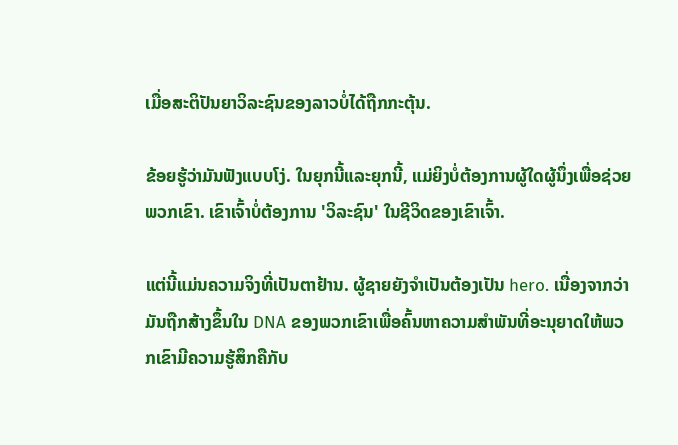ເມື່ອສະຕິປັນຍາວິລະຊົນຂອງລາວບໍ່ໄດ້ຖືກກະຕຸ້ນ.

ຂ້ອຍຮູ້ວ່າມັນຟັງແບບໂງ່. ໃນຍຸກນີ້ແລະຍຸກນີ້, ແມ່ຍິງບໍ່ຕ້ອງການຜູ້ໃດຜູ້ນຶ່ງເພື່ອຊ່ວຍພວກເຂົາ. ເຂົາເຈົ້າບໍ່ຕ້ອງການ 'ວິລະຊົນ' ໃນຊີວິດຂອງເຂົາເຈົ້າ.

ແຕ່ນີ້ແມ່ນຄວາມຈິງທີ່ເປັນຕາຢ້ານ. ຜູ້ຊາຍຍັງຈໍາເປັນຕ້ອງເປັນ hero. ເນື່ອງຈາກວ່າມັນຖືກສ້າງຂຶ້ນໃນ DNA ຂອງພວກເຂົາເພື່ອຄົ້ນຫາຄວາມສໍາພັນທີ່ອະນຸຍາດໃຫ້ພວກເຂົາມີຄວາມຮູ້ສຶກຄືກັບ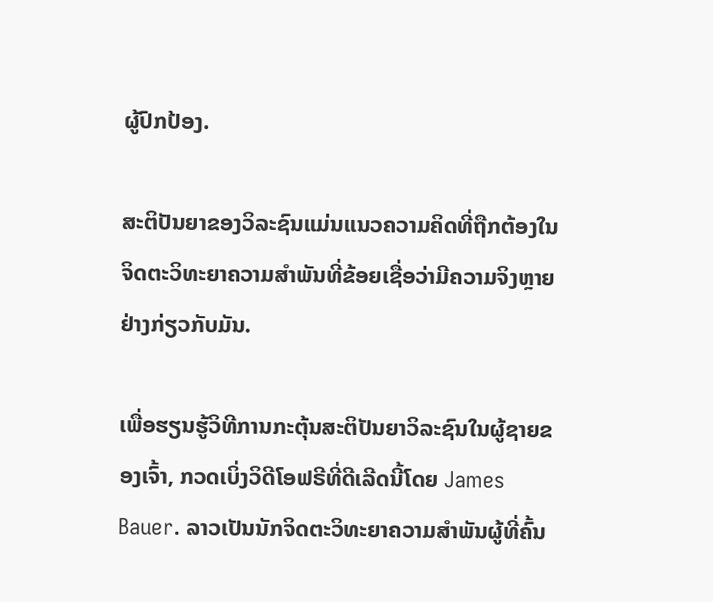ຜູ້ປົກປ້ອງ.

ສະຕິປັນຍາຂອງວິລະຊົນແມ່ນແນວຄວາມຄິດທີ່ຖືກຕ້ອງໃນຈິດຕະວິທະຍາຄວາມສໍາພັນທີ່ຂ້ອຍເຊື່ອວ່າມີຄວາມຈິງຫຼາຍຢ່າງກ່ຽວກັບມັນ.

ເພື່ອຮຽນຮູ້ວິທີການກະຕຸ້ນສະຕິປັນຍາວິລະຊົນໃນຜູ້ຊາຍຂອງເຈົ້າ, ກວດເບິ່ງວິດີໂອຟຣີທີ່ດີເລີດນີ້ໂດຍ James Bauer. ລາວເປັນນັກຈິດຕະວິທະຍາຄວາມສໍາພັນຜູ້ທີ່ຄົ້ນ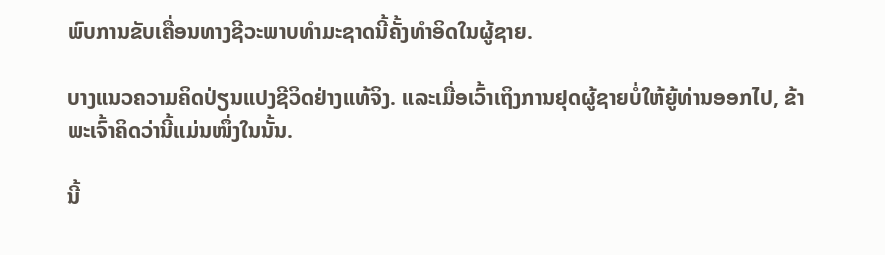ພົບການຂັບເຄື່ອນທາງຊີວະພາບທໍາມະຊາດນີ້ຄັ້ງທໍາອິດໃນຜູ້ຊາຍ.

ບາງແນວຄວາມຄິດປ່ຽນແປງຊີວິດຢ່າງແທ້ຈິງ. ແລະເມື່ອເວົ້າເຖິງການຢຸດຜູ້ຊາຍບໍ່ໃຫ້ຍູ້ທ່ານອອກໄປ, ຂ້າພະເຈົ້າຄິດວ່ານີ້ແມ່ນໜຶ່ງໃນນັ້ນ.

ນີ້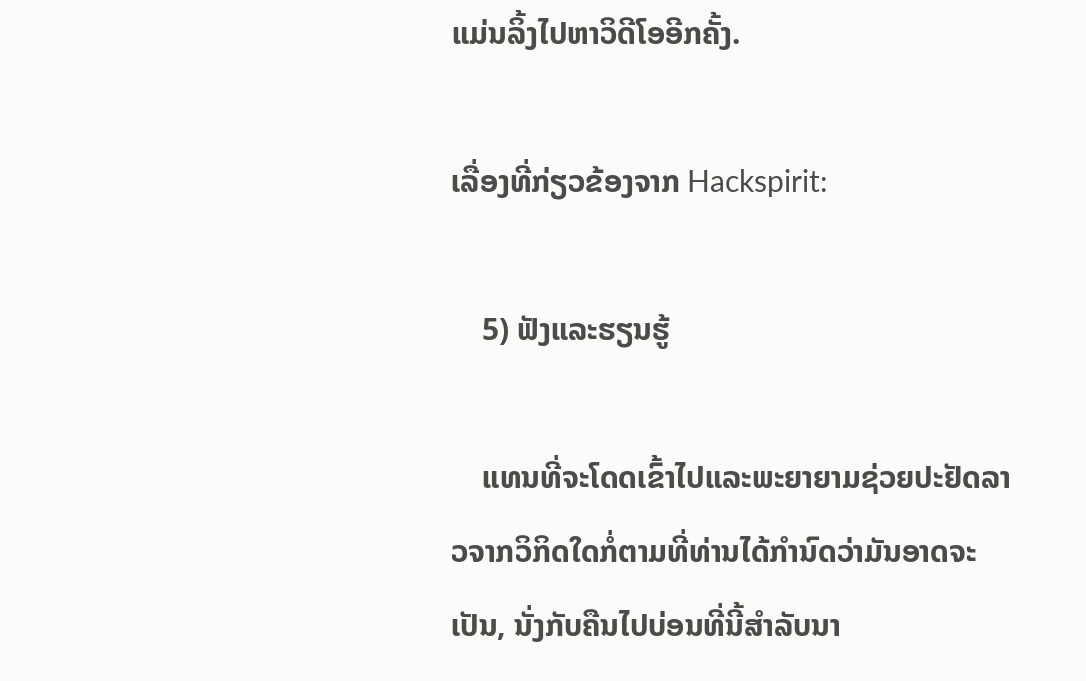ແມ່ນລິ້ງໄປຫາວິດີໂອອີກຄັ້ງ.

ເລື່ອງທີ່ກ່ຽວຂ້ອງຈາກ Hackspirit:

    5) ຟັງແລະຮຽນຮູ້

    ແທນທີ່ຈະໂດດເຂົ້າໄປແລະພະຍາຍາມຊ່ວຍປະຢັດລາວຈາກວິກິດໃດກໍ່ຕາມທີ່ທ່ານໄດ້ກໍານົດວ່າມັນອາດຈະເປັນ, ນັ່ງກັບຄືນໄປບ່ອນທີ່ນີ້ສໍາລັບນາ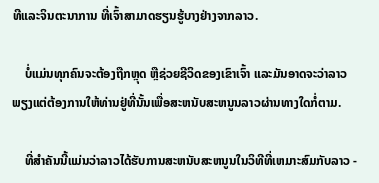ທີແລະຈິນຕະນາການ ທີ່ເຈົ້າສາມາດຮຽນຮູ້ບາງຢ່າງຈາກລາວ.

    ບໍ່ແມ່ນທຸກຄົນຈະຕ້ອງຖືກຫຼຸດ ຫຼືຊ່ວຍຊີວິດຂອງເຂົາເຈົ້າ ແລະມັນອາດຈະວ່າລາວພຽງແຕ່ຕ້ອງການໃຫ້ທ່ານຢູ່ທີ່ນັ້ນເພື່ອສະຫນັບສະຫນູນລາວຜ່ານທາງໃດກໍ່ຕາມ.

    ທີ່ສໍາຄັນນີ້ແມ່ນວ່າລາວໄດ້ຮັບການສະຫນັບສະຫນູນໃນວິທີທີ່ເຫມາະສົມກັບລາວ -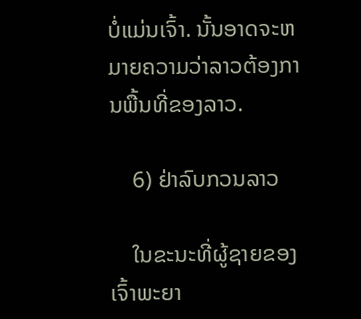ບໍ່ແມ່ນເຈົ້າ. ນັ້ນອາດຈະຫມາຍຄວາມວ່າລາວຕ້ອງການພື້ນທີ່ຂອງລາວ.

    6) ຢ່າລົບກວນລາວ

    ໃນຂະນະທີ່ຜູ້ຊາຍຂອງເຈົ້າພະຍາ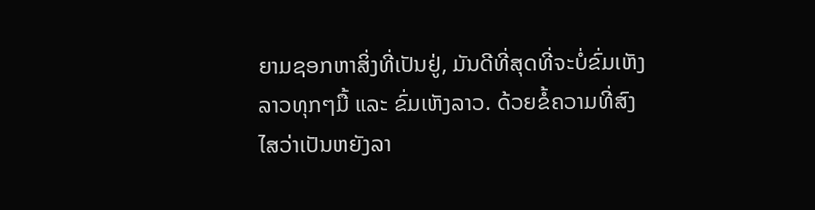ຍາມຊອກຫາສິ່ງທີ່ເປັນຢູ່, ມັນດີທີ່ສຸດທີ່ຈະບໍ່ຂົ່ມເຫັງລາວທຸກໆມື້ ແລະ ຂົ່ມເຫັງລາວ. ດ້ວຍຂໍ້ຄວາມທີ່ສົງໄສວ່າເປັນຫຍັງລາ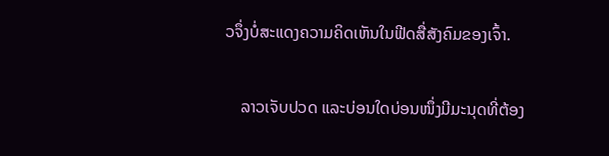ວຈຶ່ງບໍ່ສະແດງຄວາມຄິດເຫັນໃນຟີດສື່ສັງຄົມຂອງເຈົ້າ.

    ລາວເຈັບປວດ ແລະບ່ອນໃດບ່ອນໜຶ່ງມີມະນຸດທີ່ຕ້ອງ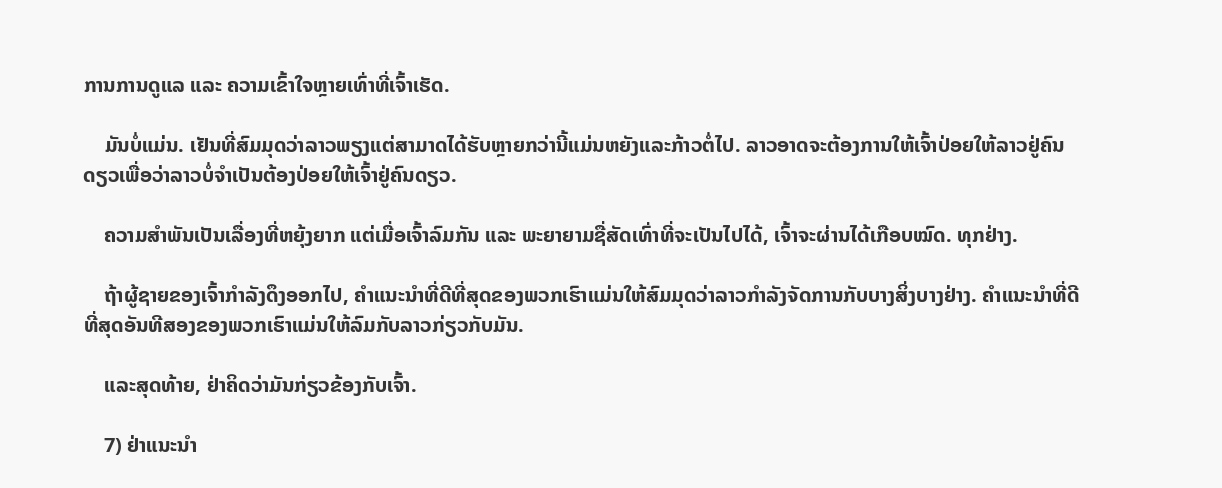ການການດູແລ ແລະ ຄວາມເຂົ້າໃຈຫຼາຍເທົ່າທີ່ເຈົ້າເຮັດ.

    ມັນບໍ່ແມ່ນ. ເຢັນທີ່ສົມມຸດວ່າລາວພຽງແຕ່ສາມາດໄດ້ຮັບຫຼາຍກວ່ານີ້ແມ່ນຫຍັງແລະກ້າວຕໍ່ໄປ. ລາວອາດຈະຕ້ອງການໃຫ້ເຈົ້າປ່ອຍໃຫ້ລາວຢູ່ຄົນດຽວເພື່ອວ່າລາວບໍ່ຈຳເປັນຕ້ອງປ່ອຍໃຫ້ເຈົ້າຢູ່ຄົນດຽວ.

    ຄວາມສຳພັນເປັນເລື່ອງທີ່ຫຍຸ້ງຍາກ ແຕ່ເມື່ອເຈົ້າລົມກັນ ແລະ ພະຍາຍາມຊື່ສັດເທົ່າທີ່ຈະເປັນໄປໄດ້, ເຈົ້າຈະຜ່ານໄດ້ເກືອບໝົດ. ທຸກຢ່າງ.

    ຖ້າຜູ້ຊາຍຂອງເຈົ້າກຳລັງດຶງອອກໄປ, ຄຳແນະນຳທີ່ດີທີ່ສຸດຂອງພວກເຮົາແມ່ນໃຫ້ສົມມຸດວ່າລາວກຳລັງຈັດການກັບບາງສິ່ງບາງຢ່າງ. ຄໍາແນະນໍາທີ່ດີທີ່ສຸດອັນທີສອງຂອງພວກເຮົາແມ່ນໃຫ້ລົມກັບລາວກ່ຽວກັບມັນ.

    ແລະສຸດທ້າຍ, ຢ່າຄິດວ່າມັນກ່ຽວຂ້ອງກັບເຈົ້າ.

    7) ຢ່າແນະນໍາ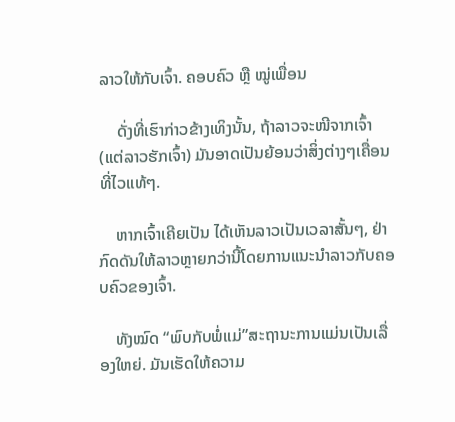ລາວໃຫ້ກັບເຈົ້າ. ຄອບຄົວ ຫຼື ໝູ່ເພື່ອນ

    ດັ່ງທີ່ເຮົາກ່າວຂ້າງເທິງນັ້ນ, ຖ້າລາວຈະໜີຈາກເຈົ້າ (ແຕ່ລາວຮັກເຈົ້າ) ມັນອາດເປັນຍ້ອນວ່າສິ່ງຕ່າງໆເຄື່ອນທີ່ໄວແທ້ໆ.

    ຫາກເຈົ້າເຄີຍເປັນ ໄດ້ເຫັນລາວເປັນເວລາສັ້ນໆ, ຢ່າກົດດັນໃຫ້ລາວຫຼາຍກວ່ານີ້ໂດຍການແນະນໍາລາວກັບຄອບຄົວຂອງເຈົ້າ.

    ທັງໝົດ “ພົບກັບພໍ່ແມ່”ສະຖານະການແມ່ນເປັນເລື່ອງໃຫຍ່. ມັນເຮັດໃຫ້ຄວາມ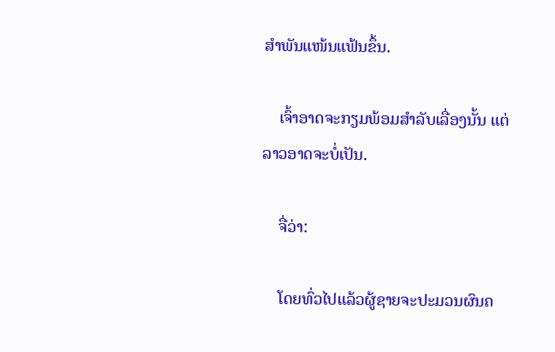ສຳພັນແໜ້ນແຟ້ນຂຶ້ນ.

    ເຈົ້າອາດຈະກຽມພ້ອມສຳລັບເລື່ອງນັ້ນ ແຕ່ລາວອາດຈະບໍ່ເປັນ.

    ຈື່ວ່າ:

    ໂດຍທົ່ວໄປແລ້ວຜູ້ຊາຍຈະປະມວນຜົນຄ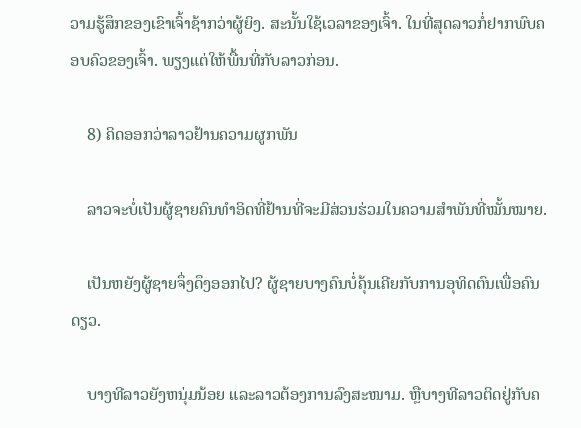ວາມຮູ້ສຶກຂອງເຂົາເຈົ້າຊ້າກວ່າຜູ້ຍິງ. ສະນັ້ນໃຊ້ເວລາຂອງເຈົ້າ. ໃນທີ່ສຸດລາວກໍ່ຢາກພົບຄອບຄົວຂອງເຈົ້າ. ພຽງແຕ່ໃຫ້ພື້ນທີ່ກັບລາວກ່ອນ.

    8) ຄິດອອກວ່າລາວຢ້ານຄວາມຜູກພັນ

    ລາວຈະບໍ່ເປັນຜູ້ຊາຍຄົນທຳອິດທີ່ຢ້ານທີ່ຈະມີສ່ວນຮ່ວມໃນຄວາມສຳພັນທີ່ໝັ້ນໝາຍ.

    ເປັນຫຍັງຜູ້ຊາຍຈຶ່ງດຶງອອກໄປ? ຜູ້ຊາຍບາງຄົນບໍ່ຄຸ້ນເຄີຍກັບການອຸທິດຕົນເພື່ອຄົນດຽວ.

    ບາງທີລາວຍັງຫນຸ່ມນ້ອຍ ແລະລາວຕ້ອງການລົງສະໜາມ. ຫຼືບາງທີລາວຕິດຢູ່ກັບຄ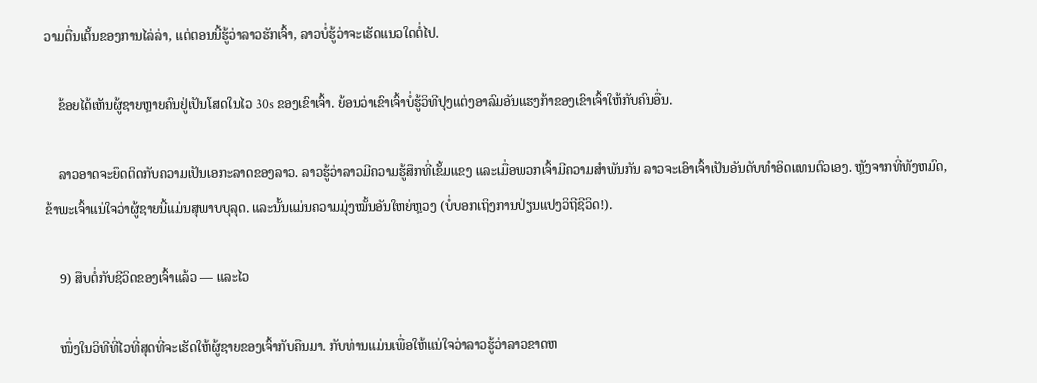ວາມຕື່ນເຕັ້ນຂອງການໄລ່ລ່າ, ແຕ່ຕອນນີ້ຮູ້ວ່າລາວຮັກເຈົ້າ, ລາວບໍ່ຮູ້ວ່າຈະເຮັດແນວໃດຕໍ່ໄປ.

    ຂ້ອຍໄດ້ເຫັນຜູ້ຊາຍຫຼາຍຄົນຢູ່ເປັນໂສດໃນໄວ 30s ຂອງເຂົາເຈົ້າ. ຍ້ອນວ່າເຂົາເຈົ້າບໍ່ຮູ້ວິທີປຸງແຕ່ງອາລົມອັນແຮງກ້າຂອງເຂົາເຈົ້າໃຫ້ກັບຄົນອື່ນ.

    ລາວອາດຈະຍຶດຕິດກັບຄວາມເປັນເອກະລາດຂອງລາວ. ລາວຮູ້ວ່າລາວມີຄວາມຮູ້ສຶກທີ່ເຂັ້ມແຂງ ແລະເມື່ອພວກເຈົ້າມີຄວາມສຳພັນກັນ ລາວຈະເອົາເຈົ້າເປັນອັນດັບທຳອິດແທນຕົວເອງ. ຫຼັງຈາກທີ່ທັງຫມົດ, ຂ້າພະເຈົ້າແນ່ໃຈວ່າຜູ້ຊາຍນີ້ແມ່ນສຸພາບບຸລຸດ. ແລະນັ້ນແມ່ນຄວາມມຸ່ງໝັ້ນອັນໃຫຍ່ຫຼວງ (ບໍ່ບອກເຖິງການປ່ຽນແປງວິຖີຊີວິດ!).

    9) ສືບຕໍ່ກັບຊີວິດຂອງເຈົ້າແລ້ວ — ແລະໄວ

    ໜຶ່ງໃນວິທີທີ່ໄວທີ່ສຸດທີ່ຈະເຮັດໃຫ້ຜູ້ຊາຍຂອງເຈົ້າກັບຄືນມາ. ກັບທ່ານແມ່ນເພື່ອໃຫ້ແນ່ໃຈວ່າລາວຮູ້ວ່າລາວຂາດຫ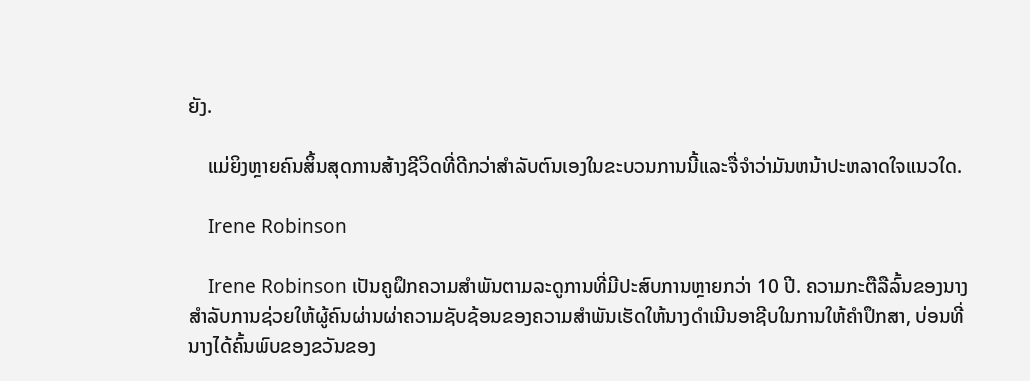ຍັງ.

    ແມ່ຍິງຫຼາຍຄົນສິ້ນສຸດການສ້າງຊີວິດທີ່ດີກວ່າສໍາລັບຕົນເອງໃນຂະບວນການນີ້ແລະຈື່ຈໍາວ່າມັນຫນ້າປະຫລາດໃຈແນວໃດ.

    Irene Robinson

    Irene Robinson ເປັນຄູຝຶກຄວາມສໍາພັນຕາມລະດູການທີ່ມີປະສົບການຫຼາຍກວ່າ 10 ປີ. ຄວາມກະຕືລືລົ້ນຂອງນາງສໍາລັບການຊ່ວຍໃຫ້ຜູ້ຄົນຜ່ານຜ່າຄວາມຊັບຊ້ອນຂອງຄວາມສໍາພັນເຮັດໃຫ້ນາງດໍາເນີນອາຊີບໃນການໃຫ້ຄໍາປຶກສາ, ບ່ອນທີ່ນາງໄດ້ຄົ້ນພົບຂອງຂວັນຂອງ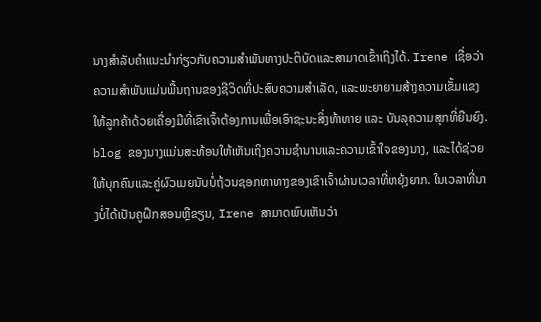ນາງສໍາລັບຄໍາແນະນໍາກ່ຽວກັບຄວາມສໍາພັນທາງປະຕິບັດແລະສາມາດເຂົ້າເຖິງໄດ້. Irene ເຊື່ອວ່າຄວາມສຳພັນແມ່ນພື້ນຖານຂອງຊີວິດທີ່ປະສົບຄວາມສຳເລັດ, ແລະພະຍາຍາມສ້າງຄວາມເຂັ້ມແຂງໃຫ້ລູກຄ້າດ້ວຍເຄື່ອງມືທີ່ເຂົາເຈົ້າຕ້ອງການເພື່ອເອົາຊະນະສິ່ງທ້າທາຍ ແລະ ບັນລຸຄວາມສຸກທີ່ຍືນຍົງ. blog ຂອງນາງແມ່ນສະທ້ອນໃຫ້ເຫັນເຖິງຄວາມຊໍານານແລະຄວາມເຂົ້າໃຈຂອງນາງ, ແລະໄດ້ຊ່ວຍໃຫ້ບຸກຄົນແລະຄູ່ຜົວເມຍນັບບໍ່ຖ້ວນຊອກຫາທາງຂອງເຂົາເຈົ້າຜ່ານເວລາທີ່ຫຍຸ້ງຍາກ. ໃນເວລາທີ່ນາງບໍ່ໄດ້ເປັນຄູຝຶກສອນຫຼືຂຽນ, Irene ສາມາດພົບເຫັນວ່າ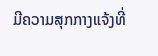ມີຄວາມສຸກກາງແຈ້ງທີ່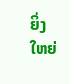ຍິ່ງໃຫຍ່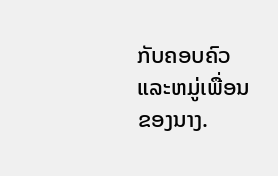ກັບຄອບຄົວແລະຫມູ່ເພື່ອນຂອງນາງ.